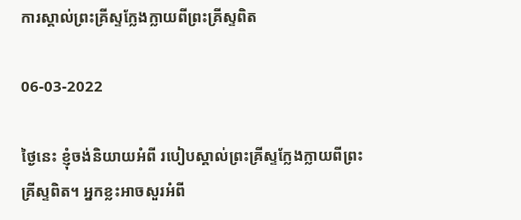ការស្គាល់ព្រះគ្រីស្ទក្លែងក្លាយពីព្រះគ្រីស្ទពិត

06-03-2022

ថ្ងៃនេះ ខ្ញុំចង់និយាយអំពី របៀបស្គាល់ព្រះគ្រីស្ទក្លែងក្លាយពីព្រះគ្រីស្ទពិត។ អ្នកខ្លះអាចសួរអំពី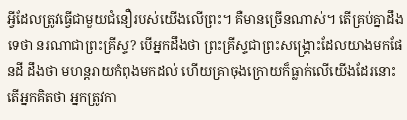អ្វីដែលត្រូវធ្វើជាមួយជំនឿរបស់យើងលើព្រះ។ គឺមានច្រើនណាស់។ តើគ្រប់គ្នាដឹងទេថា នរណាជាព្រះគ្រីស្ទ? បើអ្នកដឹងថា ព្រះគ្រីស្ទជាព្រះសង្គ្រោះដែលយាងមកផែនដី ដឹងថា មហន្តរាយកំពុងមកដល់ ហើយគ្រាចុងក្រោយក៏ធ្លាក់លើយើងដែរនោះ តើអ្នកគិតថា អ្នកត្រូវកា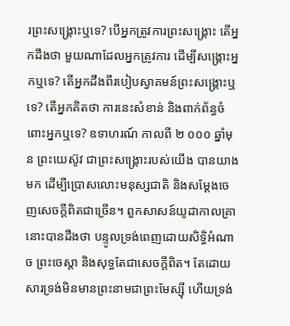រព្រះសង្គ្រោះឬទេ? បើអ្នកត្រូវការព្រះសង្រ្គោះ តើអ្នកដឹងថា មួយណាដែលអ្នកត្រូវការ ដើម្បីសង្គ្រោះអ្នកឬទេ? តើអ្នកដឹងពីរបៀបស្វាគមន៍ព្រះសង្គ្រោះឬទេ? តើអ្នកគិតថា ការនេះសំខាន់ និងពាក់ព័ន្ធចំពោះអ្នកឬទេ? ឧទាហរណ៍ កាលពី ២ ០០០ ឆ្នាំមុន ព្រះយេស៊ូវ ជាព្រះសង្រ្គោះរបស់យើង បានយាងមក ដើម្បីប្រោសលោះមនុស្សជាតិ និងសម្ដែងចេញសេចក្តីពិតជាច្រើន។ ពួកសាសន៍យូដាកាលគ្រានោះបានដឹងថា បន្ទូលទ្រង់ពេញដោយសិទ្ធិអំណាច ព្រះចេស្ដា និងសុទ្ធតែជាសេចក្តីពិត។ តែដោយសារទ្រង់មិនមានព្រះនាមជាព្រះមែស្ស៊ី ហើយទ្រង់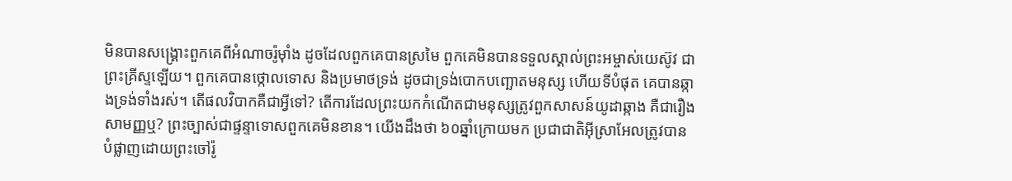មិនបានសង្រ្គោះពួកគេពីអំណាចរ៉ូម៉ាំង ដូចដែលពួកគេបានស្រមៃ ពួកគេមិនបានទទួលស្គាល់ព្រះអម្ចាស់យេស៊ូវ ជាព្រះគ្រីស្ទឡើយ។ ពួកគេបានថ្កោលទោស និងប្រមាថទ្រង់ ដូចជាទ្រង់បោកបញ្ឆោតមនុស្ស ហើយទីបំផុត គេបានឆ្កាងទ្រង់ទាំងរស់។ តើផលវិបាកគឺជាអ្វីទៅ? តើការដែលព្រះយកកំណើតជាមនុស្សត្រូវពួកសាសន៍យូដាឆ្កាង គឺជារឿងសាមញ្ញឬ? ព្រះច្បាស់ជាផ្ទន្ទាទោសពួកគេមិនខាន។ យើងដឹងថា ៦០ឆ្នាំក្រោយមក ប្រជាជាតិអ៊ីស្រាអែលត្រូវបានបំផ្លាញដោយព្រះចៅរ៉ូ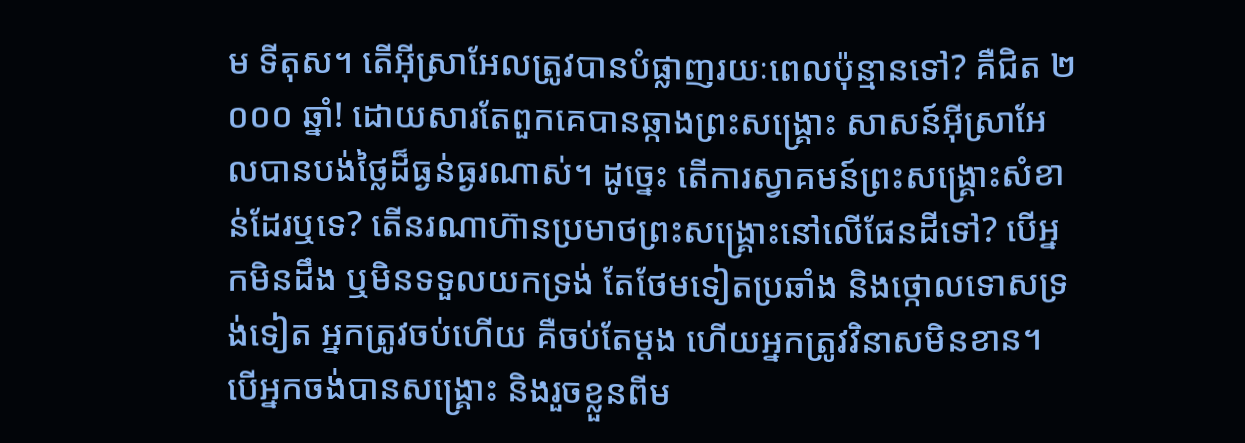ម ទីតុស។ តើអ៊ីស្រាអែលត្រូវបានបំផ្លាញរយៈពេលប៉ុន្មានទៅ? គឺជិត ២ ០០០ ឆ្នាំ! ដោយសារតែពួកគេបានឆ្កាងព្រះសង្រ្គោះ សាសន៍អ៊ីស្រាអែលបានបង់ថ្លៃដ៏ធ្ងន់ធ្ងរណាស់។ ដូច្នេះ តើការស្វាគមន៍ព្រះសង្រ្គោះសំខាន់ដែរឬទេ? តើនរណាហ៊ានប្រមាថព្រះសង្រ្គោះនៅលើផែនដីទៅ? បើអ្នកមិនដឹង ឬមិនទទួលយកទ្រង់ តែថែមទៀតប្រឆាំង និងថ្កោលទោសទ្រង់ទៀត អ្នកត្រូវចប់ហើយ គឺចប់តែម្ដង ហើយអ្នកត្រូវវិនាសមិនខាន។ បើអ្នកចង់បានសង្រ្គោះ និងរួចខ្លួនពីម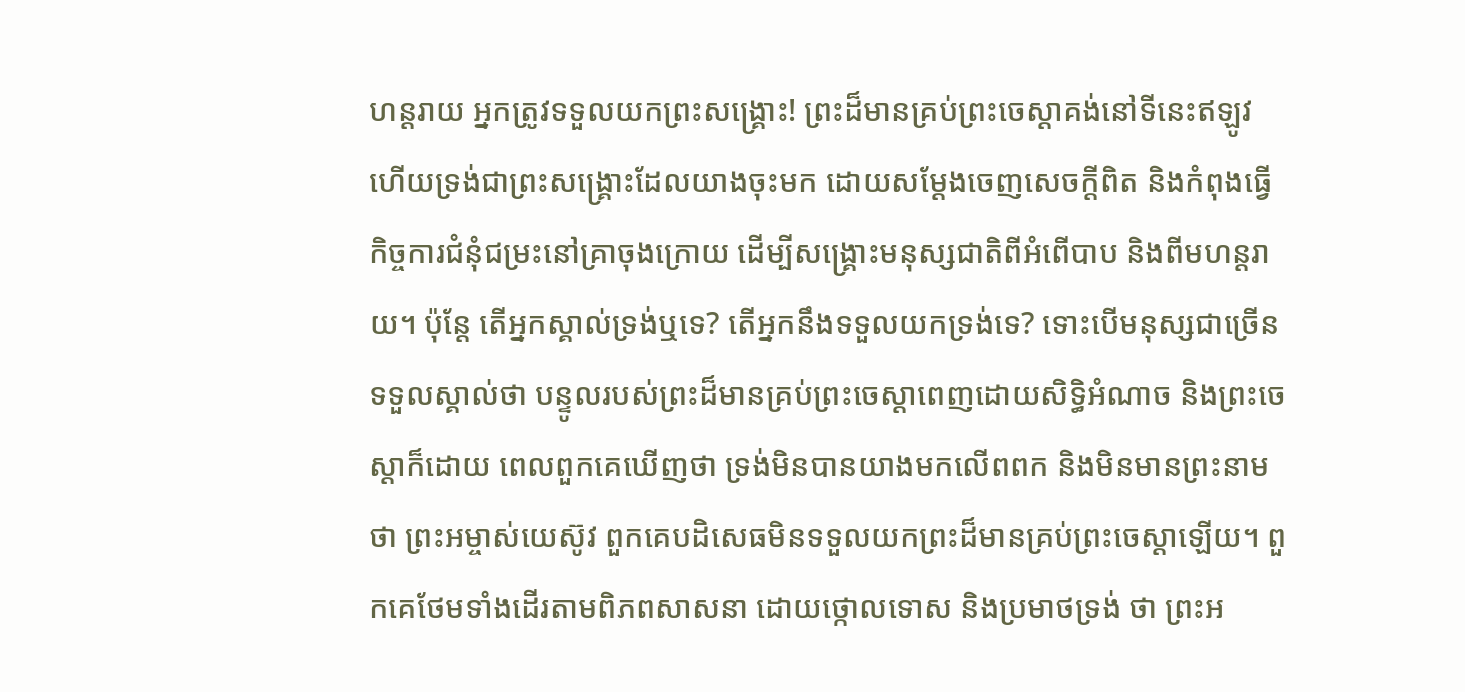ហន្តរាយ អ្នកត្រូវទទួលយកព្រះសង្រ្គោះ! ព្រះដ៏មានគ្រប់ព្រះចេស្ដាគង់នៅទីនេះឥឡូវ ហើយទ្រង់ជាព្រះសង្រ្គោះដែលយាងចុះមក ដោយសម្ដែងចេញសេចក្តីពិត និងកំពុងធ្វើកិច្ចការជំនុំជម្រះនៅគ្រាចុងក្រោយ ដើម្បីសង្រ្គោះមនុស្សជាតិពីអំពើបាប និងពីមហន្តរាយ។ ប៉ុន្តែ តើអ្នកស្គាល់ទ្រង់ឬទេ? តើអ្នកនឹងទទួលយកទ្រង់ទេ? ទោះបើមនុស្សជាច្រើនទទួលស្គាល់ថា បន្ទូលរបស់ព្រះដ៏មានគ្រប់ព្រះចេស្ដាពេញដោយសិទ្ធិអំណាច និងព្រះចេស្ដាក៏ដោយ ពេលពួកគេឃើញថា ទ្រង់មិនបានយាងមកលើពពក និងមិនមានព្រះនាមថា ព្រះអម្ចាស់យេស៊ូវ ពួកគេបដិសេធមិនទទួលយកព្រះដ៏មានគ្រប់ព្រះចេស្ដាឡើយ។ ពួកគេថែមទាំងដើរតាមពិភពសាសនា ដោយថ្កោលទោស និងប្រមាថទ្រង់ ថា ព្រះអ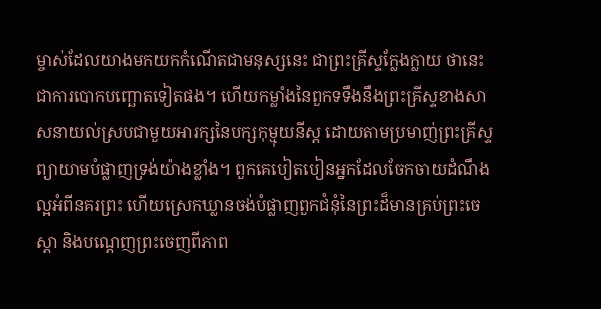ម្ចាស់ដែលយាងមកយកកំណើតជាមនុស្សនេះ ជាព្រះគ្រីស្ទក្លែងក្លាយ ថានេះជាការបោកបញ្ឆោតទៀតផង។ ហើយកម្លាំងនៃពួកទទឹងនឹងព្រះគ្រីស្ទខាងសាសនាយល់ស្របជាមួយអារក្សនៃបក្សកុម្មុយនីស្ត ដោយតាមប្រមាញ់ព្រះគ្រីស្ទ ព្យាយាមបំផ្លាញទ្រង់យ៉ាងខ្លាំង។ ពួកគេបៀតបៀនអ្នកដែលចែកចាយដំណឹងល្អអំពីនគរព្រះ ហើយស្រេកឃ្លានចង់បំផ្លាញពួកជំនុំនៃព្រះដ៏មានគ្រប់ព្រះចេស្ដា និងបណ្ដេញព្រះចេញពីភាព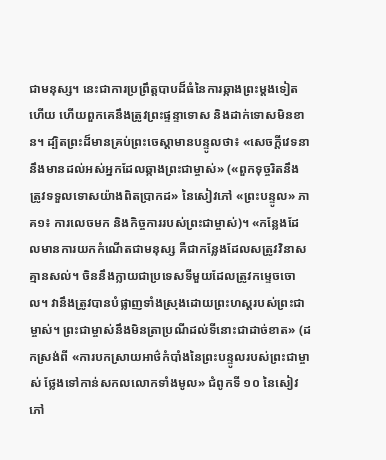ជាមនុស្ស។ នេះជាការប្រព្រឹត្តបាបដ៏ធំនៃការឆ្កាងព្រះម្ដងទៀតហើយ ហើយពួកគេនឹងត្រូវព្រះផ្ទន្ទាទោស និងដាក់ទោសមិនខាន។ ដ្បិតព្រះដ៏មានគ្រប់ព្រះចេស្ដាមានបន្ទូលថា៖ «សេចក្តីវេទនានឹងមានដល់អស់អ្នកដែលឆ្កាងព្រះជាម្ចាស់» («ពួកទុច្ចរិតនឹងត្រូវទទួលទោសយ៉ាងពិតប្រាកដ» នៃសៀវភៅ «ព្រះបន្ទូល» ភាគ១៖ ការលេចមក និងកិច្ចការរបស់ព្រះជាម្ចាស់)។ «កន្លែងដែលមានការយកកំណើតជាមនុស្ស គឺជាកន្លែងដែលសត្រូវវិនាសគ្មានសល់។ ចិននឹងក្លាយជាប្រទេសទីមួយដែលត្រូវកម្ទេចចោល។ វានឹងត្រូវបានបំផ្លាញទាំងស្រុងដោយព្រះហស្តរបស់ព្រះជាម្ចាស់។ ព្រះជាម្ចាស់នឹងមិនត្រាប្រណីដល់ទីនោះជាដាច់ខាត» (ដកស្រង់ពី «ការបកស្រាយអាថ៌កំបាំងនៃព្រះបន្ទូលរបស់ព្រះជាម្ចាស់ ថ្លែងទៅកាន់សកលលោកទាំងមូល» ជំពូកទី ១០ នៃសៀវភៅ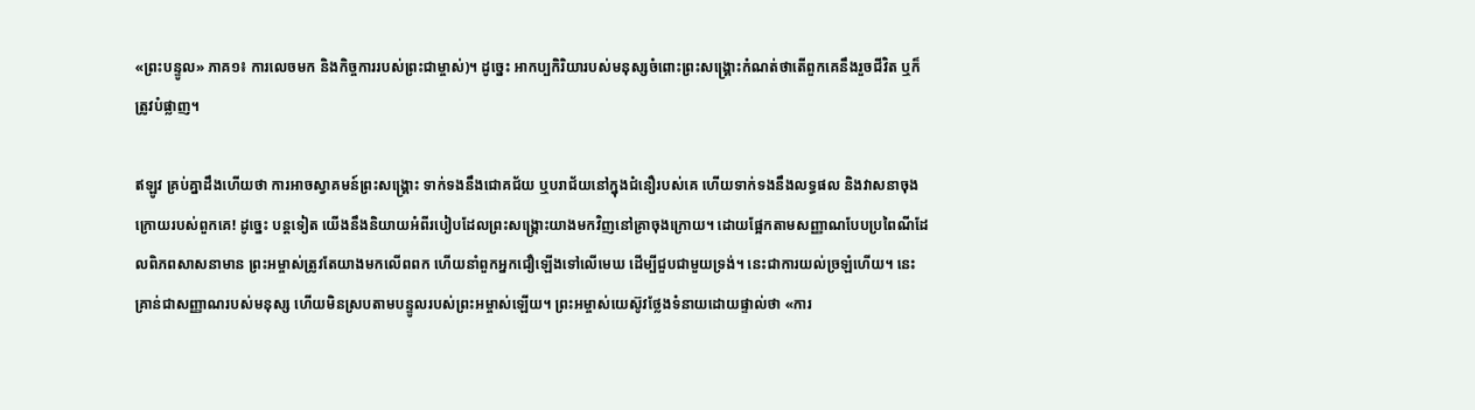«ព្រះបន្ទូល» ភាគ១៖ ការលេចមក និងកិច្ចការរបស់ព្រះជាម្ចាស់)។ ដូច្នេះ អាកប្បកិរិយារបស់មនុស្សចំពោះព្រះសង្រ្គោះកំណត់ថាតើពួកគេនឹងរួចជីវិត ឬក៏ត្រូវបំផ្លាញ។

ឥឡូវ គ្រប់គ្នាដឹងហើយថា ការអាចស្វាគមន៍ព្រះសង្រ្គោះ ទាក់ទងនឹងជោគជ័យ ឬបរាជ័យនៅក្នុងជំនឿរបស់គេ ហើយទាក់ទងនឹងលទ្ធផល និងវាសនាចុងក្រោយរបស់ពួកគេ! ដូច្នេះ បន្តទៀត យើងនឹងនិយាយអំពីរបៀបដែលព្រះសង្គ្រោះយាងមកវិញនៅគ្រាចុងក្រោយ។ ដោយផ្អែកតាមសញ្ញាណបែបប្រពៃណីដែលពិភពសាសនាមាន ព្រះអម្ចាស់ត្រូវតែយាងមកលើពពក ហើយនាំពួកអ្នកជឿឡើងទៅលើមេឃ ដើម្បីជួបជាមួយទ្រង់។ នេះជាការយល់ច្រឡំហើយ។ នេះគ្រាន់ជាសញ្ញាណរបស់មនុស្ស ហើយមិនស្របតាមបន្ទូលរបស់ព្រះអម្ចាស់ឡើយ។ ព្រះអម្ចាស់យេស៊ូវថ្លែងទំនាយដោយផ្ទាល់ថា «ការ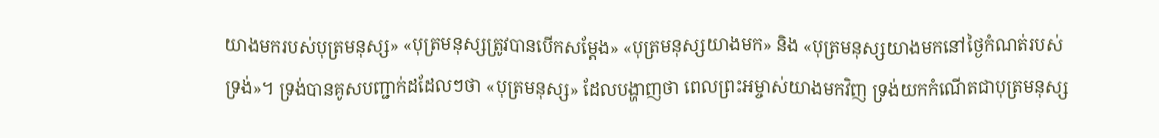យាងមករបស់បុត្រមនុស្ស» «បុត្រមនុស្សត្រូវបានបើកសម្ដែង» «បុត្រមនុស្សយាងមក» និង «បុត្រមនុស្សយាងមកនៅថ្ងៃកំណត់របស់ទ្រង់»។ ទ្រង់បានគូសបញ្ជាក់ដដែលៗថា «បុត្រមនុស្ស» ដែលបង្ហាញថា ពេលព្រះអម្ចាស់យាងមកវិញ ទ្រង់យកកំណើតជាបុត្រមនុស្ស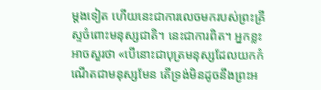ម្ដងទៀត ហើយនេះជាការលេចមករបស់ព្រះគ្រីស្ទចំពោះមនុស្សជាតិ។ នេះជាការពិត។ អ្នកខ្លះអាចសួរថា «បើនោះជាបុត្រមនុស្សដែលយកកំណើតជាមនុស្សមែន តើទ្រង់មិនដូចនឹងព្រះអ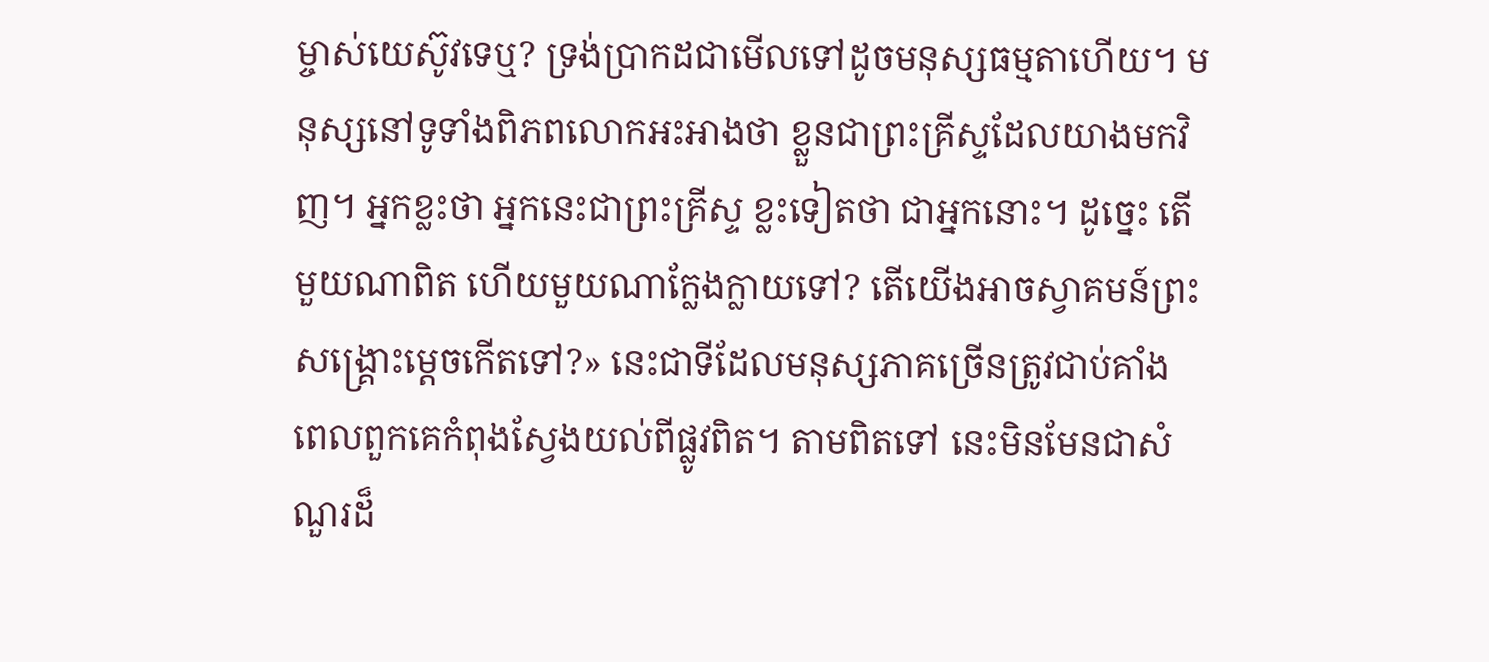ម្ចាស់យេស៊ូវទេឬ? ទ្រង់ប្រាកដជាមើលទៅដូចមនុស្សធម្មតាហើយ។ មនុស្សនៅទូទាំងពិភពលោកអះអាងថា ខ្លួនជាព្រះគ្រីស្ទដែលយាងមកវិញ។ អ្នកខ្លះថា អ្នកនេះជាព្រះគ្រីស្ទ ខ្លះទៀតថា ជាអ្នកនោះ។ ដូច្នេះ តើមួយណាពិត ហើយមួយណាក្លែងក្លាយទៅ? តើយើងអាចស្វាគមន៍ព្រះសង្រ្គោះម្ដេចកើតទៅ?» នេះជាទីដែលមនុស្សភាគច្រើនត្រូវជាប់គាំង ពេលពួកគេកំពុងស្វែងយល់ពីផ្លូវពិត។ តាមពិតទៅ នេះមិនមែនជាសំណួរដ៏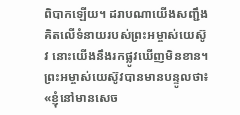ពិបាកឡើយ។ ដរាបណាយើងសញ្ជឹងគិតលើទំនាយរបស់ព្រះអម្ចាស់យេស៊ូវ នោះយើងនឹងរកផ្លូវឃើញមិនខាន។ ព្រះអម្ចាស់យេស៊ូវបានមានបន្ទូលថា៖ «ខ្ញុំនៅមានសេច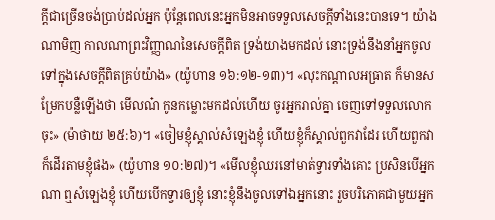ក្ដីជាច្រើនចង់ប្រាប់ដល់អ្នក ប៉ុន្តែពេលនេះអ្នកមិនអាចទទួលសេចក្ដីទាំងនេះបានទេ។ យ៉ាងណាមិញ កាលណាព្រះវិញ្ញាណនៃសេចក្ដីពិត ទ្រង់យាងមកដល់ នោះទ្រង់នឹងនាំអ្នកចូលទៅក្នុងសេចក្ដីពិតគ្រប់យ៉ាង» (យ៉ូហាន ១៦:១២-១៣)។ «លុះកណ្ដាលអធ្រាត ក៏មានសម្រែកបន្លឺឡើងថា មើលណ៎ កូនកម្លោះមកដល់ហើយ ចូរអ្នករាល់គ្នា ចេញទៅទទួលលោកចុះ» (ម៉ាថាយ ២៥:៦)។ «ចៀមខ្ញុំស្គាល់សំឡេងខ្ញុំ ហើយខ្ញុំក៏ស្គាល់ពួកវាដែរ ហើយពួកវាក៏ដើរតាមខ្ញុំផង» (យ៉ូហាន ១០:២៧)។ «មើលខ្ញុំឈរនៅមាត់ទ្វារទាំងគោះ ប្រសិនបើអ្នកណា ឮសំឡេងខ្ញុំ ហើយបើកទ្វារឲ្យខ្ញុំ នោះខ្ញុំនឹងចូលទៅឯអ្នកនោះ រួចបរិភោគជាមួយអ្នក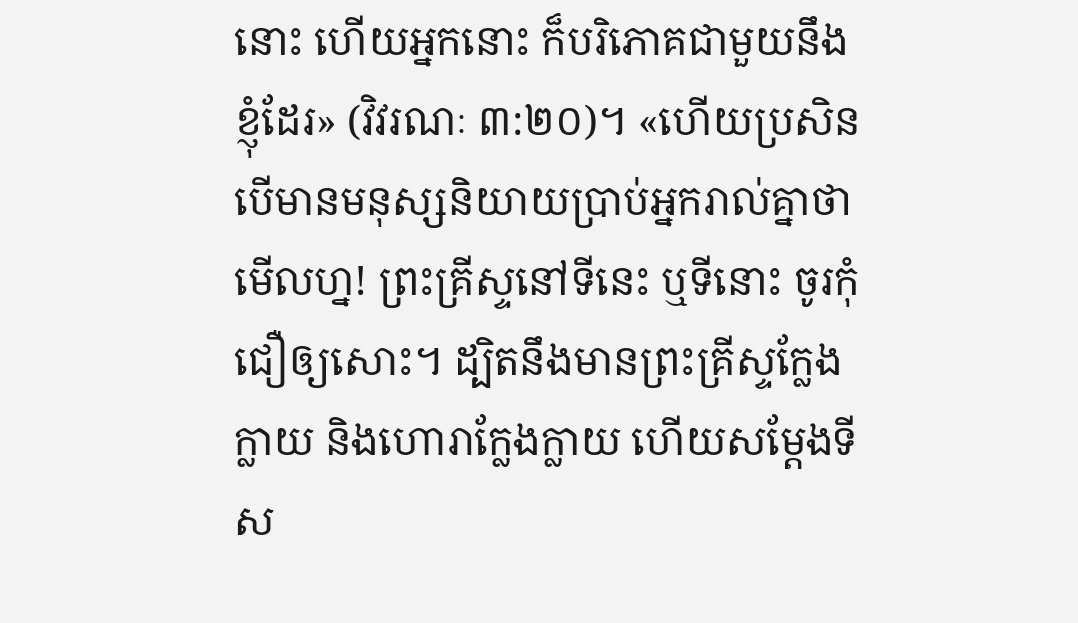នោះ ហើយអ្នកនោះ ក៏បរិភោគជាមួយនឹងខ្ញុំដែរ» (វិវរណៈ ៣:២០)។ «ហើយប្រសិនបើមានមនុស្សនិយាយប្រាប់អ្នករាល់គ្នាថា មើលហ្ន! ព្រះគ្រីស្ទនៅទីនេះ ឬទីនោះ ចូរកុំជឿឲ្យសោះ។ ដ្បិតនឹងមានព្រះគ្រីស្ទក្លែងក្លាយ និងហោរាក្លែងក្លាយ ហើយសម្ដែងទីស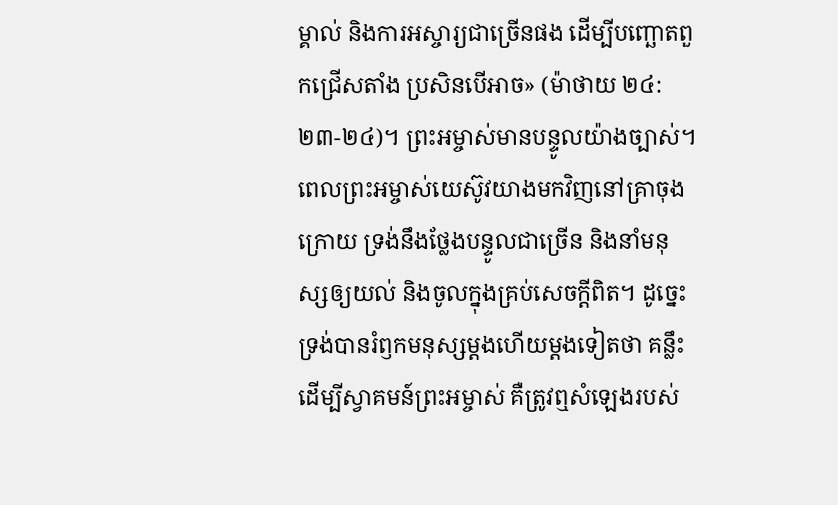ម្គាល់ និងការអស្ចារ្យជាច្រើនផង ដើម្បីបញ្ឆោតពួកជ្រើសតាំង ប្រសិនបើអាច» (ម៉ាថាយ ២៤:២៣-២៤)។ ព្រះអម្ចាស់មានបន្ទូលយ៉ាងច្បាស់។ ពេលព្រះអម្ចាស់យេស៊ូវយាងមកវិញនៅគ្រាចុងក្រោយ ទ្រង់នឹងថ្លែងបន្ទូលជាច្រើន និងនាំមនុស្សឲ្យយល់ និងចូលក្នុងគ្រប់សេចក្តីពិត។ ដូច្នេះ ទ្រង់បានរំឭកមនុស្សម្ដងហើយម្ដងទៀតថា គន្លឹះដើម្បីស្វាគមន៍ព្រះអម្ចាស់ គឺត្រូវឮសំឡេងរបស់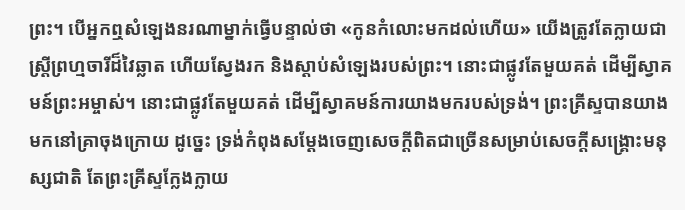ព្រះ។ បើអ្នកឮសំឡេងនរណាម្នាក់ធ្វើបន្ទាល់ថា «កូនកំលោះមកដល់ហើយ» យើងត្រូវតែក្លាយជាស្ត្រីព្រហ្មចារីដ៏វៃឆ្លាត ហើយស្វែងរក និងស្ដាប់សំឡេងរបស់ព្រះ។ នោះជាផ្លូវតែមួយគត់ ដើម្បីស្វាគមន៍ព្រះអម្ចាស់។ នោះជាផ្លូវតែមួយគត់ ដើម្បីស្វាគមន៍ការយាងមករបស់ទ្រង់។ ព្រះគ្រីស្ទបានយាងមកនៅគ្រាចុងក្រោយ ដូច្នេះ ទ្រង់កំពុងសម្ដែងចេញសេចក្តីពិតជាច្រើនសម្រាប់សេចក្តីសង្រ្គោះមនុស្សជាតិ តែព្រះគ្រីស្ទក្លែងក្លាយ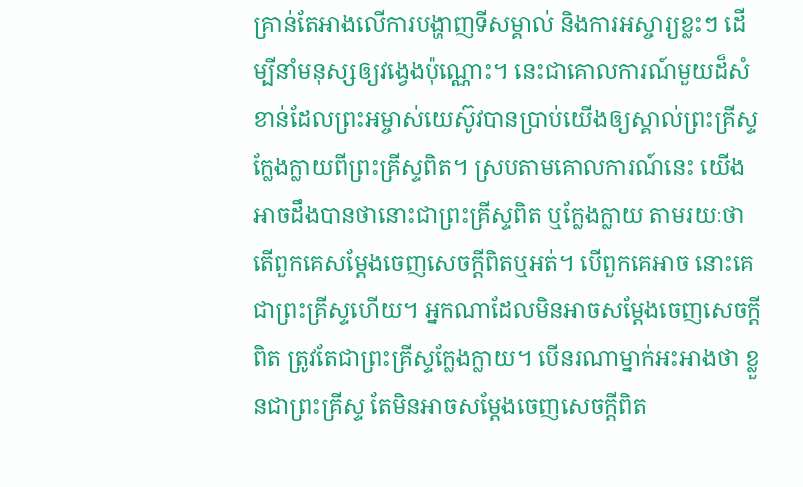គ្រាន់តែអាងលើការបង្ហាញទីសម្គាល់ និងការអស្ចារ្យខ្លះៗ ដើម្បីនាំមនុស្សឲ្យវង្វេងប៉ុណ្ណោះ។ នេះជាគោលការណ៍មួយដ៏សំខាន់ដែលព្រះអម្ចាស់យេស៊ូវបានប្រាប់យើងឲ្យស្គាល់ព្រះគ្រីស្ទក្លែងក្លាយពីព្រះគ្រីស្ទពិត។ ស្របតាមគោលការណ៍នេះ យើងអាចដឹងបានថានោះជាព្រះគ្រីស្ទពិត ឬក្លែងក្លាយ តាមរយៈថាតើពួកគេសម្ដែងចេញសេចក្តីពិតឬអត់។ បើពួកគេអាច នោះគេជាព្រះគ្រីស្ទហើយ។ អ្នកណាដែលមិនអាចសម្ដែងចេញសេចក្តីពិត ត្រូវតែជាព្រះគ្រីស្ទក្លែងក្លាយ។ បើនរណាម្នាក់អះអាងថា ខ្លួនជាព្រះគ្រីស្ទ តែមិនអាចសម្ដែងចេញសេចក្តីពិត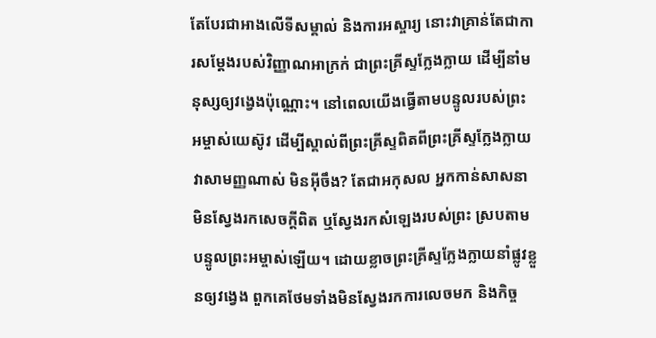តែបែរជាអាងលើទីសម្គាល់ និងការអស្ចារ្យ នោះវាគ្រាន់តែជាការសម្ដែងរបស់វិញ្ញាណអាក្រក់ ជាព្រះគ្រីស្ទក្លែងក្លាយ ដើម្បីនាំមនុស្សឲ្យវង្វេងប៉ុណ្ណោះ។ នៅពេលយើងធ្វើតាមបន្ទូលរបស់ព្រះអម្ចាស់យេស៊ូវ ដើម្បីស្គាល់ពីព្រះគ្រីស្ទពិតពីព្រះគ្រីស្ទក្លែងក្លាយ វាសាមញ្ញណាស់ មិនអ៊ីចឹង? តែជាអកុសល អ្នកកាន់សាសនាមិនស្វែងរកសេចក្តីពិត ឬស្វែងរកសំឡេងរបស់ព្រះ ស្របតាមបន្ទូលព្រះអម្ចាស់ឡើយ។ ដោយខ្លាចព្រះគ្រីស្ទក្លែងក្លាយនាំផ្លូវខ្លួនឲ្យវង្វេង ពួកគេថែមទាំងមិនស្វែងរកការលេចមក និងកិច្ច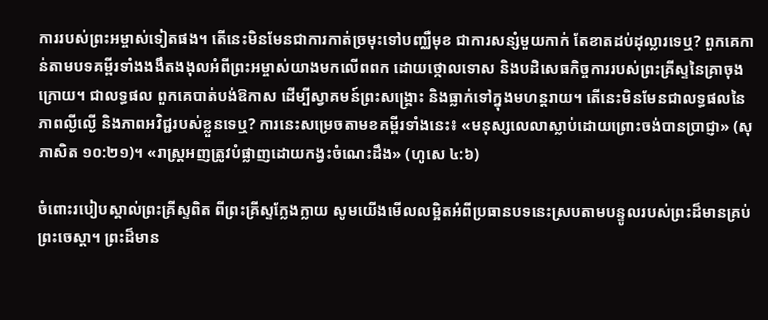ការរបស់ព្រះអម្ចាស់ទៀតផង។ តើនេះមិនមែនជាការកាត់ច្រមុះទៅបញ្ឈឺមុខ ជាការសន្សំមួយកាក់ តែខាតដប់ដុល្លារទេឬ? ពួកគេកាន់តាមបទគម្ពីរទាំងងងឹតងងុលអំពីព្រះអម្ចាស់យាងមកលើពពក ដោយថ្កោលទោស និងបដិសេធកិច្ចការរបស់ព្រះគ្រីស្ទនៃគ្រាចុងក្រោយ។ ជាលទ្ធផល ពួកគេបាត់បង់ឱកាស ដើម្បីស្វាគមន៍ព្រះសង្គ្រោះ និងធ្លាក់ទៅក្នុងមហន្តរាយ។ តើនេះមិនមែនជាលទ្ធផលនៃភាពល្ងីល្ងើ និងភាពអវិជ្ជរបស់ខ្លួនទេឬ? ការនេះសម្រេចតាមខគម្ពីរទាំងនេះ៖ «មនុស្សលេលាស្លាប់ដោយព្រោះចង់បានប្រាជ្ញា» (សុភាសិត ១០:២១)។ «រាស្ត្រអញត្រូវបំផ្លាញដោយកង្វះចំណេះដឹង» (ហូសេ ៤:៦)

ចំពោះរបៀបស្គាល់ព្រះគ្រីស្ទពិត ពីព្រះគ្រីស្ទក្លែងក្លាយ សូមយើងមើលលម្អិតអំពីប្រធានបទនេះស្របតាមបន្ទូលរបស់ព្រះដ៏មានគ្រប់ព្រះចេស្ដា។ ព្រះដ៏មាន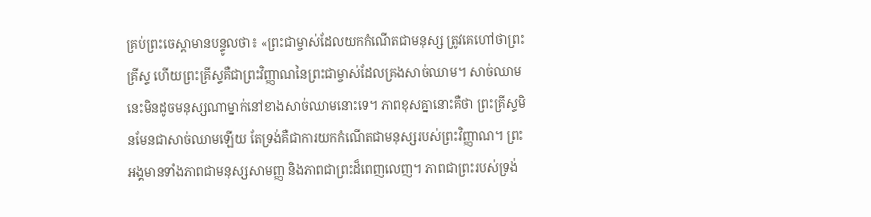គ្រប់ព្រះចេស្ដាមានបន្ទូលថា៖ «ព្រះជាម្ចាស់ដែលយកកំណើតជាមនុស្ស ត្រូវគេហៅថាព្រះគ្រីស្ទ ហើយព្រះគ្រីស្ទគឺជាព្រះវិញ្ញាណនៃព្រះជាម្ចាស់ដែលគ្រងសាច់ឈាម។ សាច់ឈាមនេះមិនដូចមនុស្សណាម្នាក់នៅខាងសាច់ឈាមនោះទេ។ ភាពខុសគ្នានោះគឺថា ព្រះគ្រីស្ទមិនមែនជាសាច់ឈាមឡើយ តែទ្រង់គឺជាការយកកំណើតជាមនុស្សរបស់ព្រះវិញ្ញាណ។ ព្រះអង្គមានទាំងភាពជាមនុស្សសាមញ្ញ និងភាពជាព្រះដ៏ពេញលេញ។ ភាពជាព្រះរបស់ទ្រង់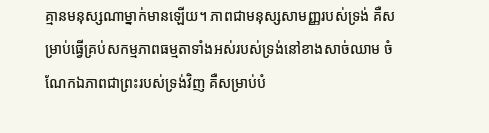គ្មានមនុស្សណាម្នាក់មានឡើយ។ ភាពជាមនុស្សសាមញ្ញរបស់ទ្រង់ គឺសម្រាប់ធ្វើគ្រប់សកម្មភាពធម្មតាទាំងអស់របស់ទ្រង់នៅខាងសាច់ឈាម ចំណែកឯភាពជាព្រះរបស់ទ្រង់វិញ គឺសម្រាប់បំ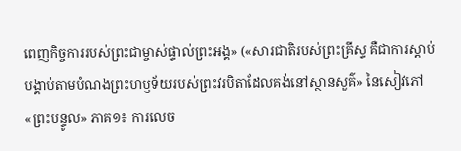ពេញកិច្ចការរបស់ព្រះជាម្ចាស់ផ្ទាល់ព្រះអង្គ» («សារជាតិរបស់ព្រះគ្រីស្ទ គឺជាការស្ដាប់បង្គាប់តាមបំណងព្រះហឫទ័យរបស់ព្រះវរបិតាដែលគង់នៅស្ថានសួគ៌» នៃសៀវភៅ «ព្រះបន្ទូល» ភាគ១៖ ការលេច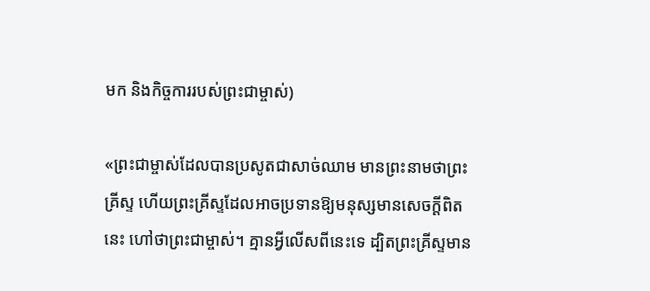មក និងកិច្ចការរបស់ព្រះជាម្ចាស់)

«ព្រះជាម្ចាស់ដែលបានប្រសូតជាសាច់ឈាម មានព្រះនាមថាព្រះគ្រីស្ទ ហើយព្រះគ្រីស្ទដែលអាចប្រទានឱ្យមនុស្សមានសេចក្ដីពិតនេះ ហៅថាព្រះជាម្ចាស់។ គ្មានអ្វីលើសពីនេះទេ ដ្បិតព្រះគ្រីស្ទមាន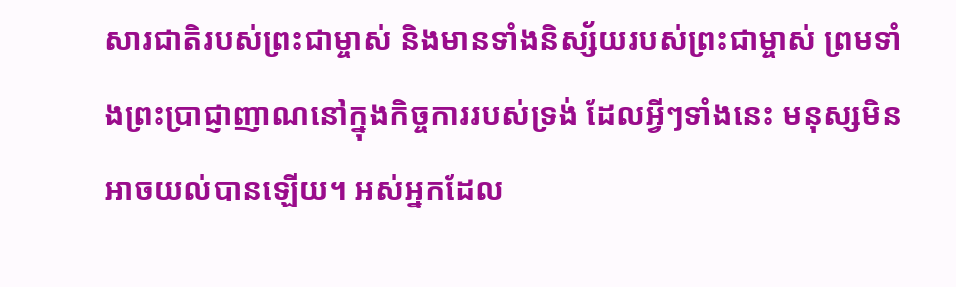សារជាតិរបស់ព្រះជាម្ចាស់ និងមានទាំងនិស្ស័យរបស់ព្រះជាម្ចាស់ ព្រមទាំងព្រះប្រាជ្ញាញាណនៅក្នុងកិច្ចការរបស់ទ្រង់ ដែលអ្វីៗទាំងនេះ មនុស្សមិនអាចយល់បានឡើយ។ អស់អ្នកដែល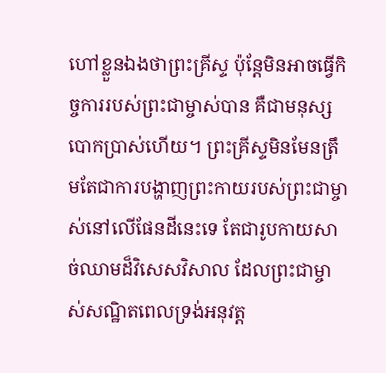ហៅខ្លួនឯងថាព្រះគ្រីស្ទ ប៉ុន្តែមិនអាចធ្វើកិច្ចការរបស់ព្រះជាម្ចាស់បាន គឺជាមនុស្សបោកប្រាស់ហើយ។ ព្រះគ្រីស្ទមិនមែនត្រឹមតែជាការបង្ហាញព្រះកាយរបស់ព្រះជាម្ចាស់នៅលើផែនដីនេះទេ តែជារូបកាយសាច់ឈាមដ៏វិសេសវិសាល ដែលព្រះជាម្ចាស់សណ្ឋិតពេលទ្រង់អនុវត្ត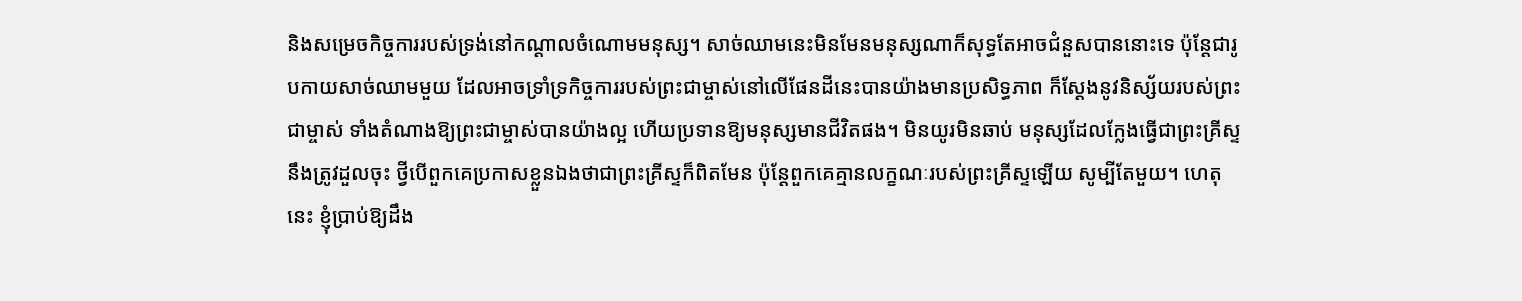និងសម្រេចកិច្ចការរបស់ទ្រង់នៅកណ្ដាលចំណោមមនុស្ស។ សាច់ឈាមនេះមិនមែនមនុស្សណាក៏សុទ្ធតែអាចជំនួសបាននោះទេ ប៉ុន្តែជារូបកាយសាច់ឈាមមួយ ដែលអាចទ្រាំទ្រកិច្ចការរបស់ព្រះជាម្ចាស់នៅលើផែនដីនេះបានយ៉ាងមានប្រសិទ្ធភាព ក៏ស្ដែងនូវនិស្ស័យរបស់ព្រះជាម្ចាស់ ទាំងតំណាងឱ្យព្រះជាម្ចាស់បានយ៉ាងល្អ ហើយប្រទានឱ្យមនុស្សមានជីវិតផង។ មិនយូរមិនឆាប់ មនុស្សដែលក្លែងធ្វើជាព្រះគ្រីស្ទ នឹងត្រូវដួលចុះ ថ្វីបើពួកគេប្រកាសខ្លួនឯងថាជាព្រះគ្រីស្ទក៏ពិតមែន ប៉ុន្តែពួកគេគ្មានលក្ខណៈរបស់ព្រះគ្រីស្ទឡើយ សូម្បីតែមួយ។ ហេតុនេះ ខ្ញុំប្រាប់ឱ្យដឹង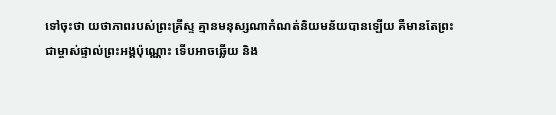ទៅចុះថា យថាភាពរបស់ព្រះគ្រីស្ទ គ្មានមនុស្សណាកំណត់និយមន័យបានឡើយ គឺមានតែព្រះជាម្ចាស់ផ្ទាល់ព្រះអង្គប៉ុណ្ណោះ ទើបអាចឆ្លើយ និង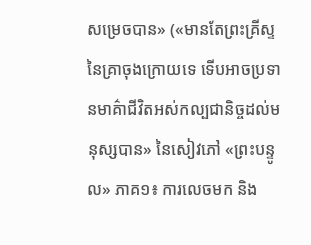សម្រេចបាន» («មានតែព្រះគ្រីស្ទនៃគ្រាចុងក្រោយទេ ទើបអាចប្រទានមាគ៌ាជីវិតអស់កល្បជានិច្ចដល់មនុស្សបាន» នៃសៀវភៅ «ព្រះបន្ទូល» ភាគ១៖ ការលេចមក និង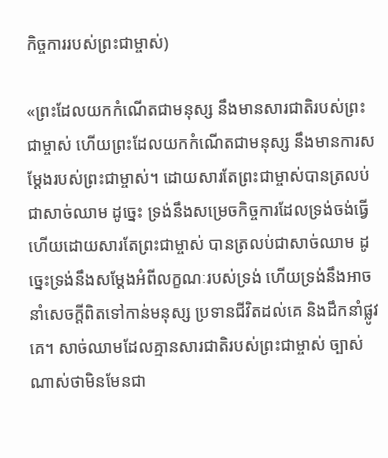កិច្ចការរបស់ព្រះជាម្ចាស់)

«ព្រះដែលយកកំណើតជាមនុស្ស នឹងមានសារជាតិរបស់ព្រះជាម្ចាស់ ហើយព្រះដែលយកកំណើតជាមនុស្ស នឹងមានការសម្ដែងរបស់ព្រះជាម្ចាស់។ ដោយសារតែព្រះជាម្ចាស់បានត្រលប់ជាសាច់ឈាម ដូច្នេះ ទ្រង់នឹងសម្រេចកិច្ចការដែលទ្រង់ចង់ធ្វើ ហើយដោយសារតែព្រះជាម្ចាស់ បានត្រលប់ជាសាច់ឈាម ដូច្នេះទ្រង់នឹងសម្ដែងអំពីលក្ខណៈរបស់ទ្រង់ ហើយទ្រង់នឹងអាចនាំសេចក្តីពិតទៅកាន់មនុស្ស ប្រទានជីវិតដល់គេ និងដឹកនាំផ្លូវគេ។ សាច់ឈាមដែលគ្មានសារជាតិរបស់ព្រះជាម្ចាស់ ច្បាស់ណាស់ថាមិនមែនជា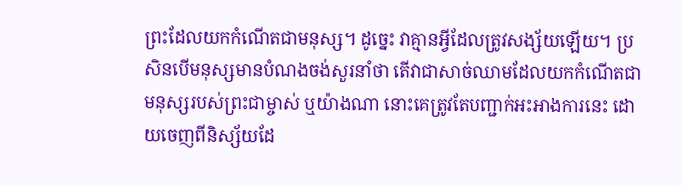ព្រះដែលយកកំណើតជាមនុស្ស។ ដូច្នេះ វាគ្មានអ្វីដែលត្រូវសង្ស័យឡើយ។ ប្រសិនបើមនុស្សមានបំណងចង់សួរនាំថា តើវាជាសាច់ឈាមដែលយកកំណើតជាមនុស្សរបស់ព្រះជាម្ចាស់ ឬយ៉ាងណា នោះគេត្រូវតែបញ្ជាក់អះអាងការនេះ ដោយចេញពីនិស្ស័យដែ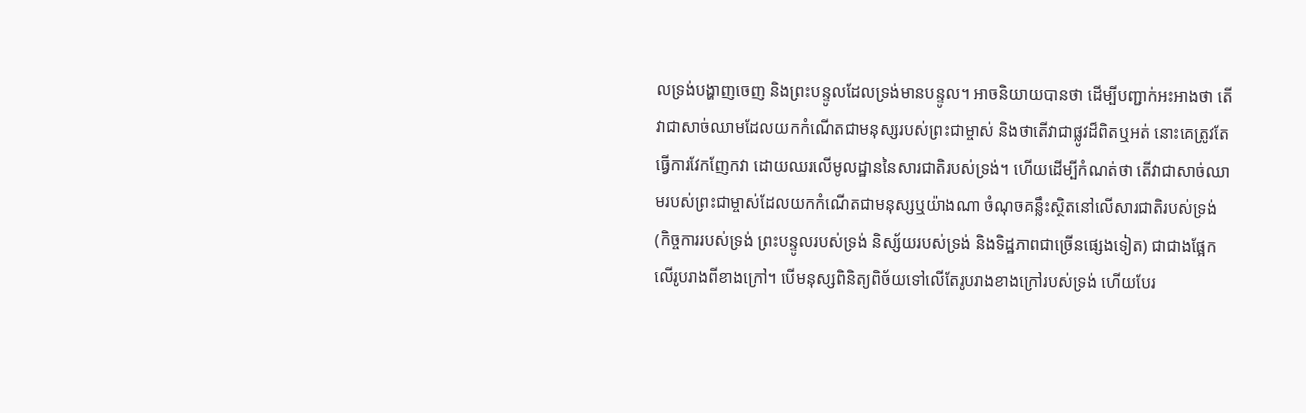លទ្រង់បង្ហាញចេញ និងព្រះបន្ទូលដែលទ្រង់មានបន្ទូល។ អាចនិយាយបានថា ដើម្បីបញ្ជាក់អះអាងថា តើវាជាសាច់ឈាមដែលយកកំណើតជាមនុស្សរបស់ព្រះជាម្ចាស់ និងថាតើវាជាផ្លូវដ៏ពិតឬអត់ នោះគេត្រូវតែធ្វើការវែកញែកវា ដោយឈរលើមូលដ្ឋាននៃសារជាតិរបស់ទ្រង់។ ហើយដើម្បីកំណត់ថា តើវាជាសាច់ឈាមរបស់ព្រះជាម្ចាស់ដែលយកកំណើតជាមនុស្សឬយ៉ាងណា ចំណុចគន្លឹះស្ថិតនៅលើសារជាតិរបស់ទ្រង់ (កិច្ចការរបស់ទ្រង់ ព្រះបន្ទូលរបស់ទ្រង់ និស្ស័យរបស់ទ្រង់ និងទិដ្ឋភាពជាច្រើនផ្សេងទៀត) ជាជាងផ្អែកលើរូបរាងពីខាងក្រៅ។ បើមនុស្សពិនិត្យពិច័យទៅលើតែរូបរាងខាងក្រៅរបស់ទ្រង់ ហើយបែរ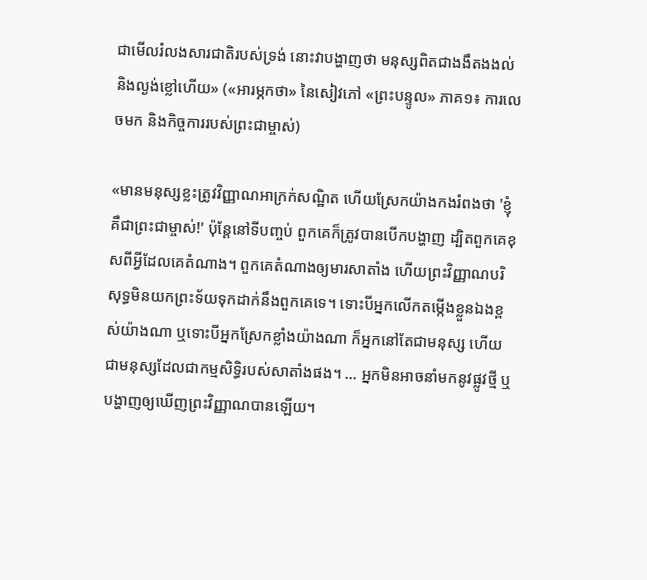ជាមើលរំលងសារជាតិរបស់ទ្រង់ នោះវាបង្ហាញថា មនុស្សពិតជាងងឹតងងល់ និងល្ងង់ខ្លៅហើយ» («អារម្ភកថា» នៃសៀវភៅ «ព្រះបន្ទូល» ភាគ១៖ ការលេចមក និងកិច្ចការរបស់ព្រះជាម្ចាស់)

«មានមនុស្សខ្លះត្រូវវិញ្ញាណអាក្រក់សណ្ឋិត ហើយស្រែកយ៉ាងកងរំពងថា 'ខ្ញុំគឺជាព្រះជាម្ចាស់!' ប៉ុន្តែនៅទីបញ្ចប់ ពួកគេក៏ត្រូវបានបើកបង្ហាញ ដ្បិតពួកគេខុសពីអ្វីដែលគេតំណាង។ ពួកគេតំណាងឲ្យមារសាតាំង ហើយព្រះវិញ្ញាណបរិសុទ្ធមិនយកព្រះទ័យទុកដាក់នឹងពួកគេទេ។ ទោះបីអ្នកលើកតម្កើងខ្លួនឯងខ្ពស់យ៉ាងណា ឬទោះបីអ្នកស្រែកខ្លាំងយ៉ាងណា ក៏អ្នកនៅតែជាមនុស្ស ហើយជាមនុស្សដែលជាកម្មសិទ្ធិរបស់សាតាំងផង។ ... អ្នកមិនអាចនាំមកនូវផ្លូវថ្មី ឬបង្ហាញឲ្យឃើញព្រះវិញ្ញាណបានឡើយ។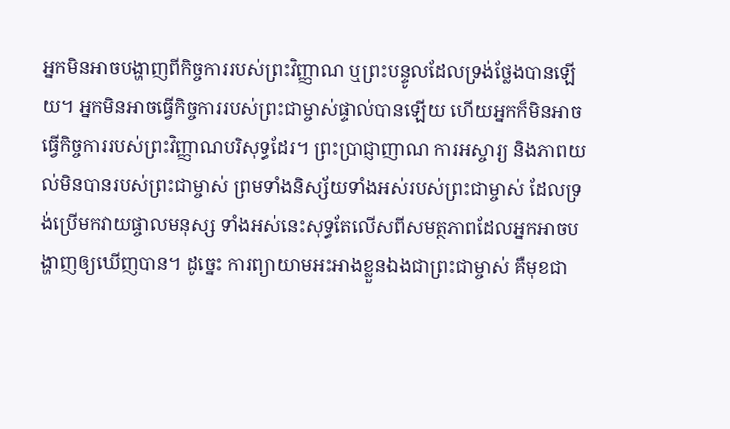អ្នកមិនអាចបង្ហាញពីកិច្ចការរបស់ព្រះវិញ្ញាណ ឬព្រះបន្ទូលដែលទ្រង់ថ្លែងបានឡើយ។ អ្នកមិនអាចធ្វើកិច្ចការរបស់ព្រះជាម្ចាស់ផ្ទាល់បានឡើយ ហើយអ្នកក៏មិនអាចធ្វើកិច្ចការរបស់ព្រះវិញ្ញាណបរិសុទ្ធដែរ។ ព្រះប្រាជ្ញាញាណ ការអស្ចារ្យ និងភាពយល់មិនបានរបស់ព្រះជាម្ចាស់ ព្រមទាំងនិស្ស័យទាំងអស់របស់ព្រះជាម្ចាស់ ដែលទ្រង់ប្រើមកវាយផ្ចាលមនុស្ស ទាំងអស់នេះសុទ្ធតែលើសពីសមត្ថភាពដែលអ្នកអាចបង្ហាញឲ្យឃើញបាន។ ដូច្នេះ ការព្យាយាមអះអាងខ្លួនឯងជាព្រះជាម្ចាស់ គឺមុខជា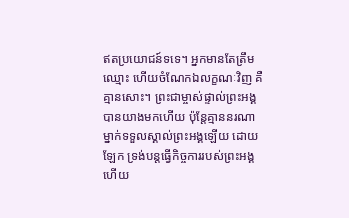ឥតប្រយោជន៍ទទេ។ អ្នកមានតែត្រឹមឈ្មោះ ហើយចំណែកឯលក្ខណៈវិញ គឺគ្មានសោះ។ ព្រះជាម្ចាស់ផ្ទាល់ព្រះអង្គបានយាងមកហើយ ប៉ុន្តែគ្មាននរណាម្នាក់ទទួលស្គាល់ព្រះអង្គឡើយ ដោយឡែក ទ្រង់បន្តធ្វើកិច្ចការរបស់ព្រះអង្គ ហើយ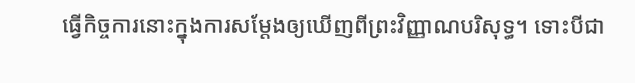ធ្វើកិច្ចការនោះក្នុងការសម្ដែងឲ្យឃើញពីព្រះវិញ្ញាណបរិសុទ្ធ។ ទោះបីជា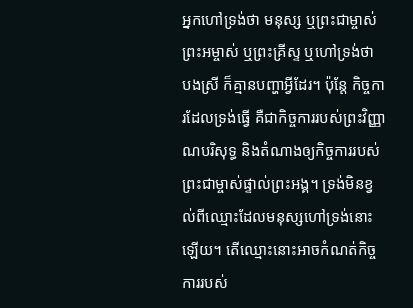អ្នកហៅទ្រង់ថា មនុស្ស ឬព្រះជាម្ចាស់ ព្រះអម្ចាស់ ឬព្រះគ្រីស្ទ ឬហៅទ្រង់ថា បងស្រី ក៏គ្មានបញ្ហាអ្វីដែរ។ ប៉ុន្តែ កិច្ចការដែលទ្រង់ធ្វើ គឺជាកិច្ចការរបស់ព្រះវិញ្ញាណបរិសុទ្ធ និងតំណាងឲ្យកិច្ចការរបស់ព្រះជាម្ចាស់ផ្ទាល់ព្រះអង្គ។ ទ្រង់មិនខ្វល់ពីឈ្មោះដែលមនុស្សហៅទ្រង់នោះឡើយ។ តើឈ្មោះនោះអាចកំណត់កិច្ចការរបស់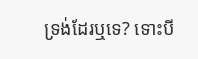ទ្រង់ដែរឬទេ? ទោះបី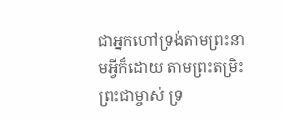ជាអ្នកហៅទ្រង់តាមព្រះនាមអ្វីក៏ដោយ តាមព្រះតម្រិះព្រះជាម្ចាស់ ទ្រ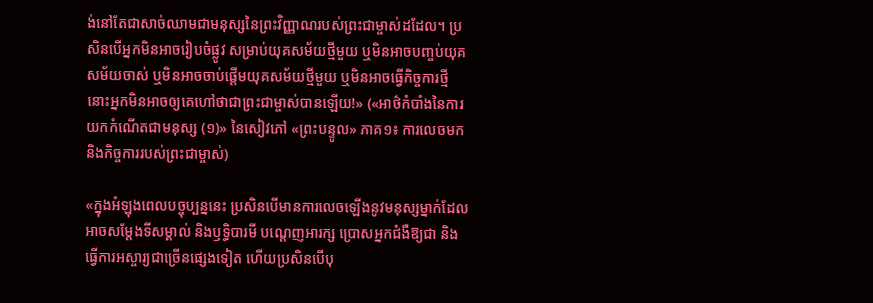ង់នៅតែជាសាច់ឈាមជាមនុស្សនៃព្រះវិញ្ញាណរបស់ព្រះជាម្ចាស់ដដែល។ ប្រសិនបើអ្នកមិនអាចរៀបចំផ្លូវ សម្រាប់យុគសម័យថ្មីមួយ ឬមិនអាចបញ្ចប់យុគសម័យចាស់ ឬមិនអាចចាប់ផ្ដើមយុគសម័យថ្មីមួយ ឬមិនអាចធ្វើកិច្ចការថ្មី នោះអ្នកមិនអាចឲ្យគេហៅថាជាព្រះជាម្ចាស់បានឡើយ!» («អាថ៌កំបាំងនៃការយកកំណើតជាមនុស្ស (១)» នៃសៀវភៅ «ព្រះបន្ទូល» ភាគ១៖ ការលេចមក និងកិច្ចការរបស់ព្រះជាម្ចាស់)

«ក្នុងអំឡុងពេលបច្ចុប្បន្ននេះ ប្រសិនបើមានការលេចឡើងនូវមនុស្សម្នាក់ដែលអាចសម្ដែងទីសម្គាល់ និងឫទ្ធិបារមី បណ្ដេញអារក្ស ប្រោសអ្នកជំងឺឱ្យជា និងធ្វើការអស្ចារ្យជាច្រើនផ្សេងទៀត ហើយប្រសិនបើបុ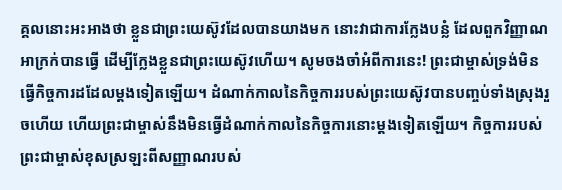គ្គលនោះអះអាងថា ខ្លួនជាព្រះយេស៊ូវដែលបានយាងមក នោះវាជាការក្លែងបន្លំ ដែលពួកវិញ្ញាណអាក្រក់បានធ្វើ ដើម្បីក្លែងខ្លួនជាព្រះយេស៊ូវហើយ។ សូមចងចាំអំពីការនេះ! ព្រះជាម្ចាស់ទ្រង់មិនធ្វើកិច្ចការដដែលម្ដងទៀតឡើយ។ ដំណាក់កាលនៃកិច្ចការរបស់ព្រះយេស៊ូវបានបញ្ចប់ទាំងស្រុងរួចហើយ ហើយព្រះជាម្ចាស់នឹងមិនធ្វើដំណាក់កាលនៃកិច្ចការនោះម្ដងទៀតឡើយ។ កិច្ចការរបស់ព្រះជាម្ចាស់ខុសស្រឡះពីសញ្ញាណរបស់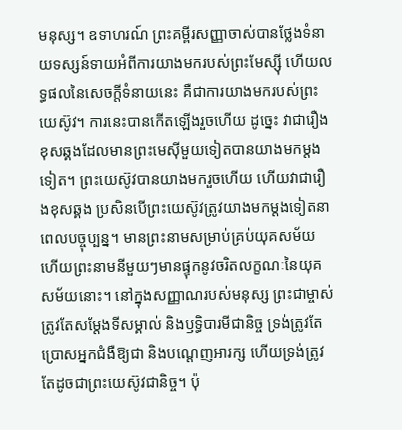មនុស្ស។ ឧទាហរណ៍ ព្រះគម្ពីរសញ្ញាចាស់បានថ្លែងទំនាយទស្សន៍ទាយអំពីការយាងមករបស់ព្រះមែស្ស៊ី ហើយលទ្ធផលនៃសេចក្តីទំនាយនេះ គឺជាការយាងមករបស់ព្រះយេស៊ូវ។ ការនេះបានកើតឡើងរួចហើយ ដូច្នេះ វាជារឿងខុសឆ្គងដែលមានព្រះមេស៊ីមួយទៀតបានយាងមកម្ដងទៀត។ ព្រះយេស៊ូវបានយាងមករួចហើយ ហើយវាជារឿងខុសឆ្គង ប្រសិនបើព្រះយេស៊ូវត្រូវយាងមកម្ដងទៀតនាពេលបច្ចុប្បន្ន។ មានព្រះនាមសម្រាប់គ្រប់យុគសម័យ ហើយព្រះនាមនីមួយៗមានផ្ទុកនូវចរិតលក្ខណៈនៃយុគសម័យនោះ។ នៅក្នុងសញ្ញាណរបស់មនុស្ស ព្រះជាម្ចាស់ត្រូវតែសម្ដែងទីសម្គាល់ និងឫទ្ធិបារមីជានិច្ច ទ្រង់ត្រូវតែប្រោសអ្នកជំងឺឱ្យជា និងបណ្ដេញអារក្ស ហើយទ្រង់ត្រូវតែដូចជាព្រះយេស៊ូវជានិច្ច។ ប៉ុ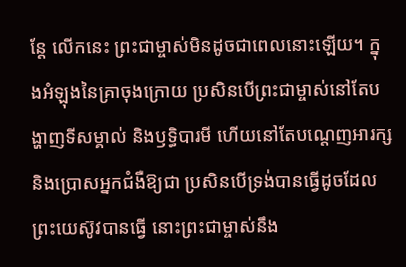ន្តែ លើកនេះ ព្រះជាម្ចាស់មិនដូចជាពេលនោះឡើយ។ ក្នុងអំឡុងនៃគ្រាចុងក្រោយ ប្រសិនបើព្រះជាម្ចាស់នៅតែបង្ហាញទីសម្គាល់ និងឫទ្ធិបារមី ហើយនៅតែបណ្ដេញអារក្ស និងប្រោសអ្នកជំងឺឱ្យជា ប្រសិនបើទ្រង់បានធ្វើដូចដែលព្រះយេស៊ូវបានធ្វើ នោះព្រះជាម្ចាស់នឹង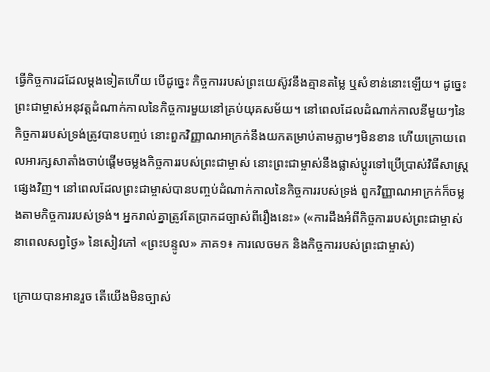ធ្វើកិច្ចការដដែលម្ដងទៀតហើយ បើដូច្នេះ កិច្ចការរបស់ព្រះយេស៊ូវនឹងគ្មានតម្លៃ ឬសំខាន់នោះឡើយ។ ដូច្នេះ ព្រះជាម្ចាស់អនុវត្តដំណាក់កាលនៃកិច្ចការមួយនៅគ្រប់យុគសម័យ។ នៅពេលដែលដំណាក់កាលនីមួយៗនៃកិច្ចការរបស់ទ្រង់ត្រូវបានបញ្ចប់ នោះពួកវិញ្ញាណអាក្រក់នឹងយកតម្រាប់តាមភ្លាមៗមិនខាន ហើយក្រោយពេលអារក្សសាតាំងចាប់ផ្ដើមចម្លងកិច្ចការរបស់ព្រះជាម្ចាស់ នោះព្រះជាម្ចាស់នឹងផ្លាស់ប្ដូរទៅប្រើប្រាស់វិធីសាស្ត្រផ្សេងវិញ។ នៅពេលដែលព្រះជាម្ចាស់បានបញ្ចប់ដំណាក់កាលនៃកិច្ចការរបស់ទ្រង់ ពួកវិញ្ញាណអាក្រក់ក៏ចម្លងតាមកិច្ចការរបស់ទ្រង់។ អ្នករាល់គ្នាត្រូវតែប្រាកដច្បាស់ពីរឿងនេះ» («ការដឹងអំពីកិច្ចការរបស់ព្រះជាម្ចាស់នាពេលសព្វថ្ងៃ» នៃសៀវភៅ «ព្រះបន្ទូល» ភាគ១៖ ការលេចមក និងកិច្ចការរបស់ព្រះជាម្ចាស់)

ក្រោយបានអានរួច តើយើងមិនច្បាស់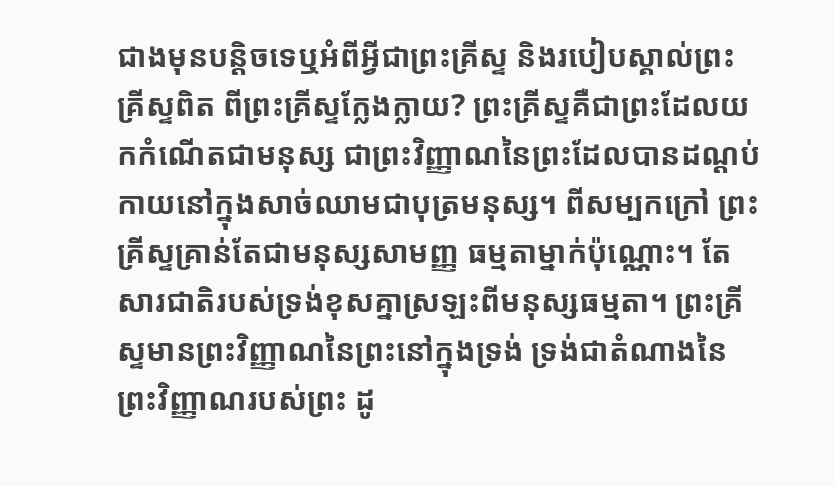ជាងមុនបន្ដិចទេឬអំពីអ្វីជាព្រះគ្រីស្ទ និងរបៀបស្គាល់ព្រះគ្រីស្ទពិត ពីព្រះគ្រីស្ទក្លែងក្លាយ? ព្រះគ្រីស្ទគឺជាព្រះដែលយកកំណើតជាមនុស្ស ជាព្រះវិញ្ញាណនៃព្រះដែលបានដណ្ដប់កាយនៅក្នុងសាច់ឈាមជាបុត្រមនុស្ស។ ពីសម្បកក្រៅ ព្រះគ្រីស្ទគ្រាន់តែជាមនុស្សសាមញ្ញ ធម្មតាម្នាក់ប៉ុណ្ណោះ។ តែសារជាតិរបស់ទ្រង់ខុសគ្នាស្រឡះពីមនុស្សធម្មតា។ ព្រះគ្រីស្ទមានព្រះវិញ្ញាណនៃព្រះនៅក្នុងទ្រង់ ទ្រង់ជាតំណាងនៃព្រះវិញ្ញាណរបស់ព្រះ ដូ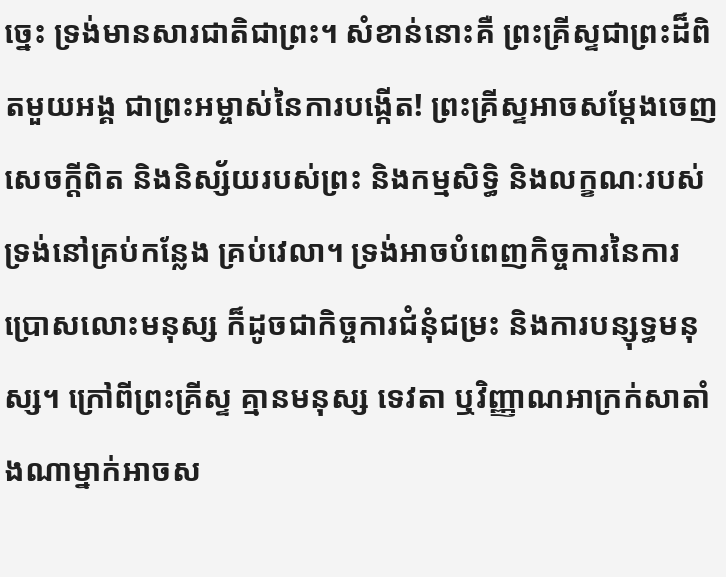ច្នេះ ទ្រង់មានសារជាតិជាព្រះ។ សំខាន់នោះគឺ ព្រះគ្រីស្ទជាព្រះដ៏ពិតមួយអង្គ ជាព្រះអម្ចាស់នៃការបង្កើត! ព្រះគ្រីស្ទអាចសម្ដែងចេញសេចក្តីពិត និងនិស្ស័យរបស់ព្រះ និងកម្មសិទ្ធិ និងលក្ខណៈរបស់ទ្រង់នៅគ្រប់កន្លែង គ្រប់វេលា។ ទ្រង់អាចបំពេញកិច្ចការនៃការប្រោសលោះមនុស្ស ក៏ដូចជាកិច្ចការជំនុំជម្រះ និងការបន្សុទ្ធមនុស្ស។ ក្រៅពីព្រះគ្រីស្ទ គ្មានមនុស្ស ទេវតា ឬវិញ្ញាណអាក្រក់សាតាំងណាម្នាក់អាចស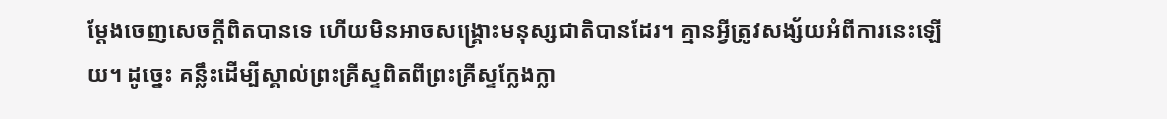ម្ដែងចេញសេចក្តីពិតបានទេ ហើយមិនអាចសង្រ្គោះមនុស្សជាតិបានដែរ។ គ្មានអ្វីត្រូវសង្ស័យអំពីការនេះឡើយ។ ដូច្នេះ គន្លឹះដើម្បីស្គាល់ព្រះគ្រីស្ទពិតពីព្រះគ្រីស្ទក្លែងក្លា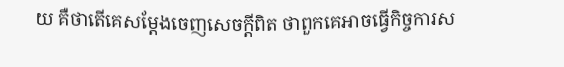យ គឺថាតើគេសម្ដែងចេញសេចក្តីពិត ថាពួកគេអាចធ្វើកិច្ចការស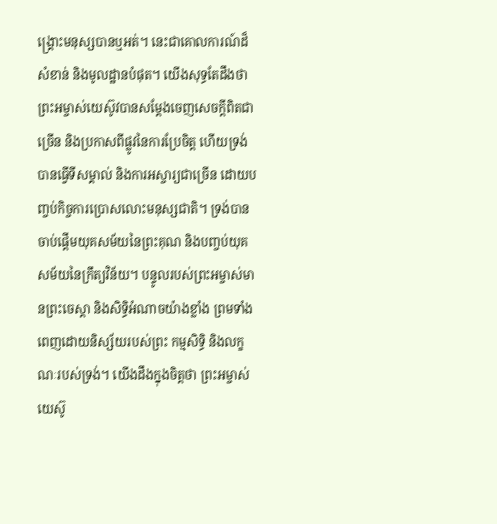ង្រ្គោះមនុស្សបានឬអត់។ នេះជាគោលការណ៍ដ៏សំខាន់ និងមូលដ្ឋានបំផុត។ យើងសុទ្ធតែដឹងថា ព្រះអម្ចាស់យេស៊ូវបានសម្ដែងចេញសេចក្តីពិតជាច្រើន និងប្រកាសពីផ្លូវនៃការប្រែចិត្ត ហើយទ្រង់បានធ្វើទីសម្គាល់ និងការអស្ចារ្យជាច្រើន ដោយបញ្ចប់កិច្ចការប្រោសលោះមនុស្សជាតិ។ ទ្រង់បានចាប់ផ្ដើមយុគសម័យនៃព្រះគុណ និងបញ្ចប់យុគសម័យនៃក្រឹត្យវិន័យ។ បន្ទូលរបស់ព្រះអម្ចាស់មានព្រះចេស្ដា និងសិទ្ធិអំណាចយ៉ាងខ្លាំង ព្រមទាំងពេញដោយនិស្ស័យរបស់ព្រះ កម្មសិទ្ធិ និងលក្ខណៈរបស់ទ្រង់។ យើងដឹងក្នុងចិត្តថា ព្រះអម្ចាស់យេស៊ូ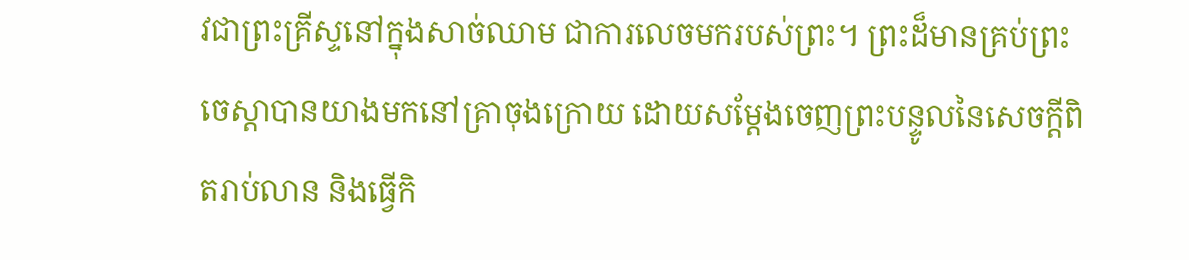វជាព្រះគ្រីស្ទនៅក្នុងសាច់ឈាម ជាការលេចមករបស់ព្រះ។ ព្រះដ៏មានគ្រប់ព្រះចេស្ដាបានយាងមកនៅគ្រាចុងក្រោយ ដោយសម្ដែងចេញព្រះបន្ទូលនៃសេចក្តីពិតរាប់លាន និងធ្វើកិ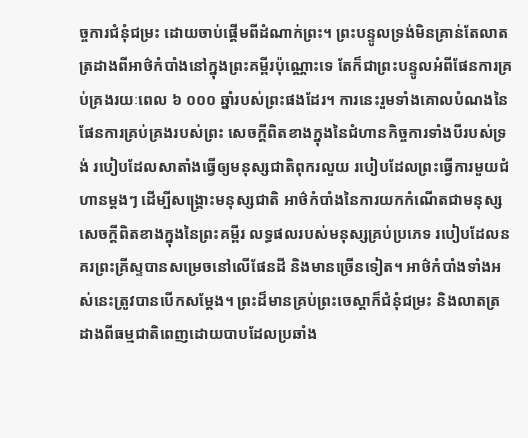ច្ចការជំនុំជម្រះ ដោយចាប់ផ្ដើមពីដំណាក់ព្រះ។ ព្រះបន្ទូលទ្រង់មិនគ្រាន់តែលាតត្រដាងពីអាថ៌កំបាំងនៅក្នុងព្រះគម្ពីរប៉ុណ្ណោះទេ តែក៏ជាព្រះបន្ទូលអំពីផែនការគ្រប់គ្រងរយៈពេល ៦ ០០០ ឆ្នាំរបស់ព្រះផងដែរ។ ការនេះរួមទាំងគោលបំណងនៃផែនការគ្រប់គ្រងរបស់ព្រះ សេចក្តីពិតខាងក្នុងនៃជំហានកិច្ចការទាំងបីរបស់ទ្រង់ របៀបដែលសាតាំងធ្វើឲ្យមនុស្សជាតិពុករលួយ របៀបដែលព្រះធ្វើការមួយជំហានម្ដងៗ ដើម្បីសង្រ្គោះមនុស្សជាតិ អាថ៌កំបាំងនៃការយកកំណើតជាមនុស្ស សេចក្តីពិតខាងក្នុងនៃព្រះគម្ពីរ លទ្ធផលរបស់មនុស្សគ្រប់ប្រភេទ របៀបដែលនគរព្រះគ្រីស្ទបានសម្រេចនៅលើផែនដី និងមានច្រើនទៀត។ អាថ៌កំបាំងទាំងអស់នេះត្រូវបានបើកសម្ដែង។ ព្រះដ៏មានគ្រប់ព្រះចេស្ដាក៏ជំនុំជម្រះ និងលាតត្រដាងពីធម្មជាតិពេញដោយបាបដែលប្រឆាំង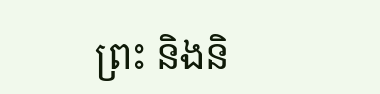ព្រះ និងនិ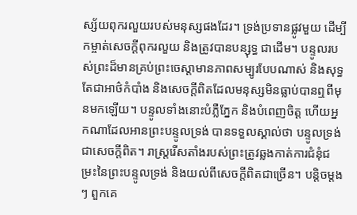ស្ស័យពុករលួយរបស់មនុស្សផងដែរ។ ទ្រង់ប្រទានផ្លូវមួយ ដើម្បីកម្ចាត់សេចក្តីពុករលួយ និងត្រូវបានបន្សុទ្ធ ជាដើម។ បន្ទូលរបស់ព្រះដ៏មានគ្រប់ព្រះចេស្ដាមានភាពសម្បូរបែបណាស់ និងសុទ្ធតែជាអាថ៌កំបាំង និងសេចក្តីពិតដែលមនុស្សមិនធ្លាប់បានឮពីមុនមកឡើយ។ បន្ទូលទាំងនោះបំភ្លឺភ្នែក និងបំពេញចិត្ត ហើយអ្នកណាដែលអានព្រះបន្ទូលទ្រង់ បានទទួលស្គាល់ថា បន្ទូលទ្រង់ជាសេចក្តីពិត។ រាស្ត្ររើសតាំងរបស់ព្រះត្រូវឆ្លងកាត់ការជំនុំជម្រះនៃព្រះបន្ទូលទ្រង់ និងយល់ពីសេចក្តីពិតជាច្រើន។ បន្ដិចម្ដងៗ ពួកគេ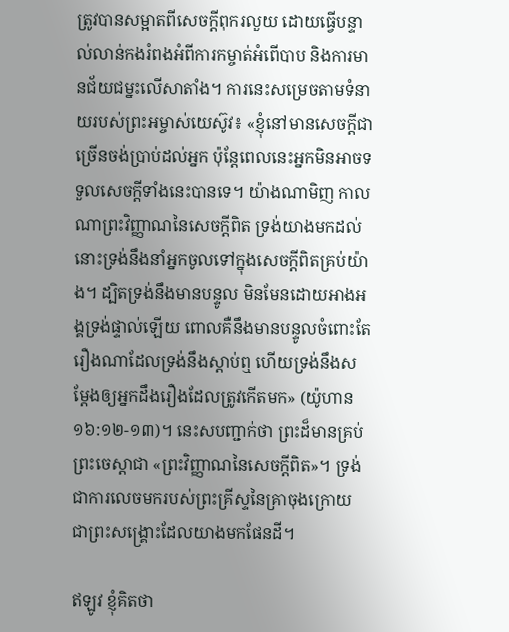ត្រូវបានសម្អាតពីសេចក្តីពុករលួយ ដោយធ្វើបន្ទាល់លាន់កងរំពងអំពីការកម្ចាត់អំពើបាប និងការមានជ័យជម្នះលើសាតាំង។ ការនេះសម្រេចតាមទំនាយរបស់ព្រះអម្ចាស់យេស៊ូវ៖ «ខ្ញុំនៅមានសេចក្ដីជាច្រើនចង់ប្រាប់ដល់អ្នក ប៉ុន្តែពេលនេះអ្នកមិនអាចទទួលសេចក្ដីទាំងនេះបានទេ។ យ៉ាងណាមិញ កាលណាព្រះវិញ្ញាណនៃសេចក្ដីពិត ទ្រង់យាងមកដល់ នោះទ្រង់នឹងនាំអ្នកចូលទៅក្នុងសេចក្ដីពិតគ្រប់យ៉ាង។ ដ្បិតទ្រង់នឹងមានបន្ទូល មិនមែនដោយអាងអង្គទ្រង់ផ្ទាល់ឡើយ ពោលគឺនឹងមានបន្ទូលចំពោះតែរឿងណាដែលទ្រង់នឹងស្ដាប់ឮ ហើយទ្រង់នឹងសម្ដែងឲ្យអ្នកដឹងរឿងដែលត្រូវកើតមក» (យ៉ូហាន ១៦:១២-១៣)។ នេះសបញ្ជាក់ថា ព្រះដ៏មានគ្រប់ព្រះចេស្ដាជា «ព្រះវិញ្ញាណនៃសេចក្តីពិត»។ ទ្រង់ជាការលេចមករបស់ព្រះគ្រីស្ទនៃគ្រាចុងក្រោយ ជាព្រះសង្រ្គោះដែលយាងមកផែនដី។

ឥឡូវ ខ្ញុំគិតថា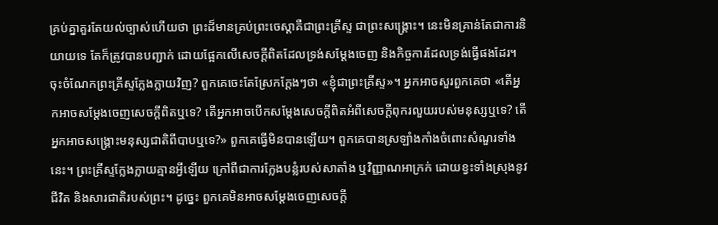គ្រប់គ្នាគួរតែយល់ច្បាស់ហើយថា ព្រះដ៏មានគ្រប់ព្រះចេស្ដាគឺជាព្រះគ្រីស្ទ ជាព្រះសង្រ្គោះ។ នេះមិនគ្រាន់តែជាការនិយាយទេ តែក៏ត្រូវបានបញ្ជាក់ ដោយផ្អែកលើសេចក្តីពិតដែលទ្រង់សម្ដែងចេញ និងកិច្ចការដែលទ្រង់ធ្វើផងដែរ។ ចុះចំណែកព្រះគ្រីស្ទក្លែងក្លាយវិញ? ពួកគេចេះតែស្រែកក្ដែងៗថា «ខ្ញុំជាព្រះគ្រីស្ទ»។ អ្នកអាចសួរពួកគេថា «តើអ្នកអាចសម្ដែងចេញសេចក្តីពិតឬទេ? តើអ្នកអាចបើកសម្ដែងសេចក្តីពិតអំពីសេចក្តីពុករលួយរបស់មនុស្សឬទេ? តើអ្នកអាចសង្រ្គោះមនុស្សជាតិពីបាបឬទេ?» ពួកគេធ្វើមិនបានឡើយ។ ពួកគេបានស្រឡាំងកាំងចំពោះសំណួរទាំងនេះ។ ព្រះគ្រីស្ទក្លែងក្លាយគ្មានអ្វីឡើយ ក្រៅពីជាការក្លែងបន្លំរបស់សាតាំង ឬវិញ្ញាណអាក្រក់ ដោយខ្វះទាំងស្រុងនូវជីវិត និងសារជាតិរបស់ព្រះ។ ដូច្នេះ ពួកគេមិនអាចសម្ដែងចេញសេចក្តី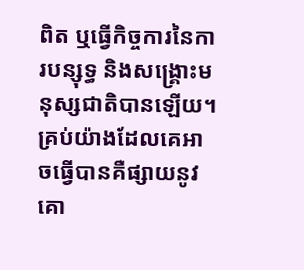ពិត ឬធ្វើកិច្ចការនៃការបន្សុទ្ធ និងសង្គ្រោះមនុស្សជាតិបានឡើយ។ គ្រប់យ៉ាងដែលគេអាចធ្វើបានគឺផ្សាយនូវគោ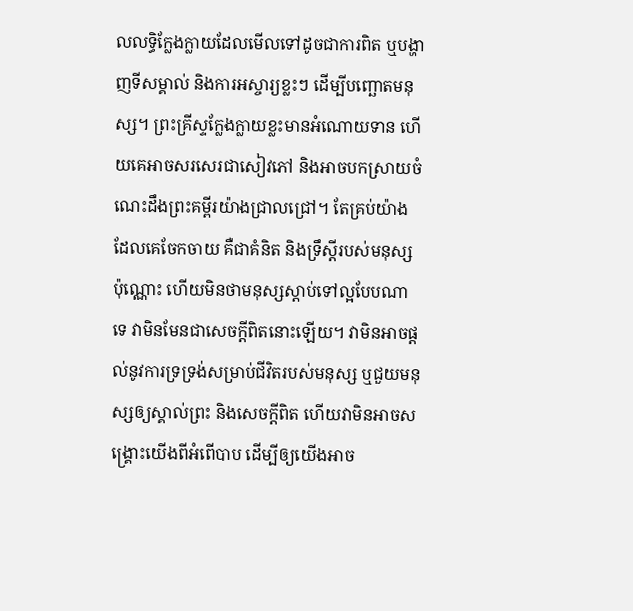លលទ្ធិក្លែងក្លាយដែលមើលទៅដូចជាការពិត ឬបង្ហាញទីសម្គាល់ និងការអស្ចារ្យខ្លះៗ ដើម្បីបញ្ឆោតមនុស្ស។ ព្រះគ្រីស្ទក្លែងក្លាយខ្លះមានអំណោយទាន ហើយគេអាចសរសេរជាសៀវភៅ និងអាចបកស្រាយចំណេះដឹងព្រះគម្ពីរយ៉ាងជ្រាលជ្រៅ។ តែគ្រប់យ៉ាងដែលគេចែកចាយ គឺជាគំនិត និងទ្រឹស្ដីរបស់មនុស្សប៉ុណ្ណោះ ហើយមិនថាមនុស្សស្ដាប់ទៅល្អបែបណាទេ វាមិនមែនជាសេចក្តីពិតនោះឡើយ។ វាមិនអាចផ្ដល់នូវការទ្រទ្រង់សម្រាប់ជីវិតរបស់មនុស្ស ឬជួយមនុស្សឲ្យស្គាល់ព្រះ និងសេចក្តីពិត ហើយវាមិនអាចសង្រ្គោះយើងពីអំពើបាប ដើម្បីឲ្យយើងអាច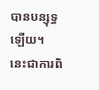បានបន្សុទ្ធឡើយ។ នេះជាការពិ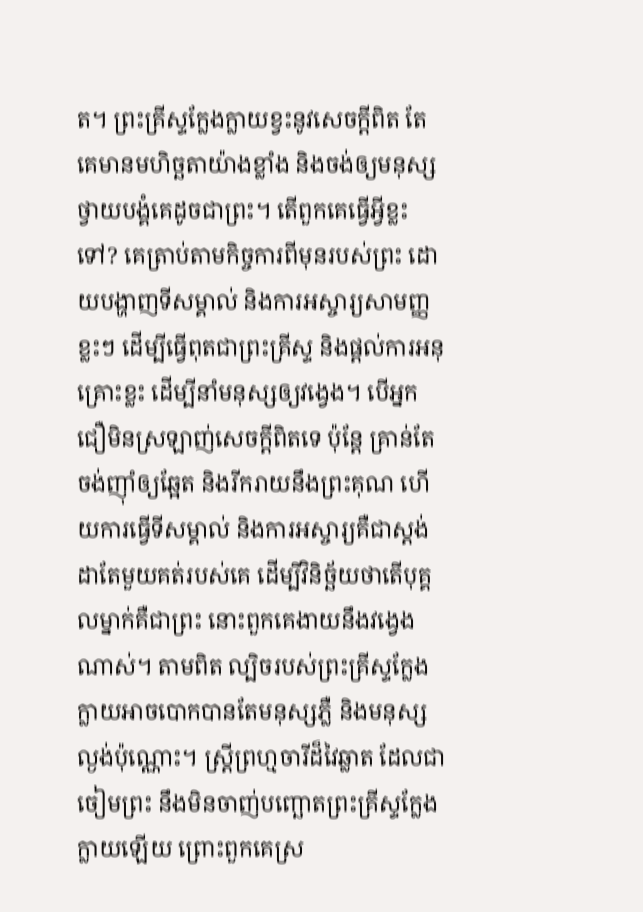ត។ ព្រះគ្រីស្ទក្លែងក្លាយខ្វះនូវសេចក្តីពិត តែគេមានមហិច្ឆតាយ៉ាងខ្លាំង និងចង់ឲ្យមនុស្សថ្វាយបង្គំគេដូចជាព្រះ។ តើពួកគេធ្វើអ្វីខ្លះទៅ? គេត្រាប់តាមកិច្ចការពីមុនរបស់ព្រះ ដោយបង្ហាញទីសម្គាល់ និងការអស្ចារ្យសាមញ្ញខ្លះៗ ដើម្បីធ្វើពុតជាព្រះគ្រីស្ទ និងផ្ដល់ការអនុគ្រោះខ្លះ ដើម្បីនាំមនុស្សឲ្យវង្វេង។ បើអ្នកជឿមិនស្រឡាញ់សេចក្តីពិតទេ ប៉ុន្តែ គ្រាន់តែចង់ញ៉ាំឲ្យឆ្អែត និងរីករាយនឹងព្រះគុណ ហើយការធ្វើទីសម្គាល់ និងការអស្ចារ្យគឺជាស្ដង់ដាតែមួយគត់របស់គេ ដើម្បីវិនិច្ឆ័យថាតើបុគ្គលម្នាក់គឺជាព្រះ នោះពួកគេងាយនឹងវង្វេងណាស់។ តាមពិត ល្បិចរបស់ព្រះគ្រីស្ទក្លែងក្លាយអាចបោកបានតែមនុស្សភ្លឺ និងមនុស្សល្ងង់ប៉ុណ្ណោះ។ ស្ត្រីព្រហ្មចារីដ៏វៃឆ្លាត ដែលជាចៀមព្រះ នឹងមិនចាញ់បញ្ឆោតព្រះគ្រីស្ទក្លែងក្លាយឡើយ ព្រោះពួកគេស្រ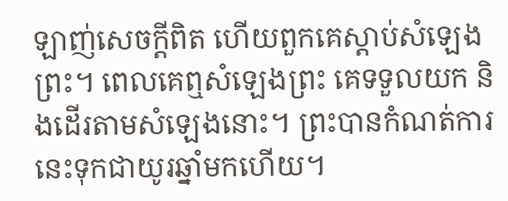ឡាញ់សេចក្តីពិត ហើយពួកគេស្ដាប់សំឡេងព្រះ។ ពេលគេឮសំឡេងព្រះ គេទទួលយក និងដើរតាមសំឡេងនោះ។ ព្រះបានកំណត់ការនេះទុកជាយូរឆ្នាំមកហើយ។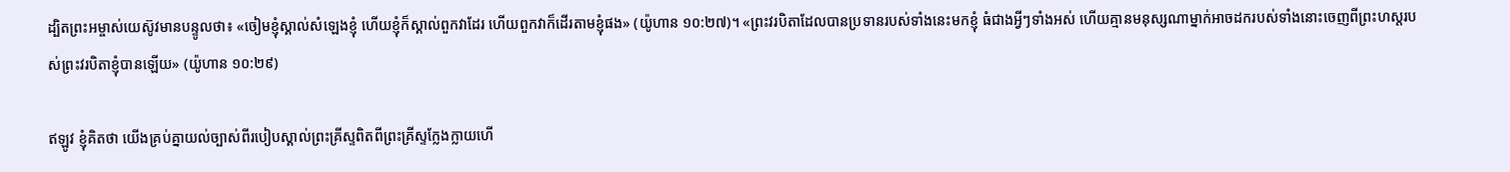ដ្បិតព្រះអម្ចាស់យេស៊ូវមានបន្ទូលថា៖ «ចៀមខ្ញុំស្គាល់សំឡេងខ្ញុំ ហើយខ្ញុំក៏ស្គាល់ពួកវាដែរ ហើយពួកវាក៏ដើរតាមខ្ញុំផង» (យ៉ូហាន ១០:២៧)។ «ព្រះវរបិតាដែលបានប្រទានរបស់ទាំងនេះមកខ្ញុំ ធំជាងអ្វីៗទាំងអស់ ហើយគ្មានមនុស្សណាម្នាក់អាចដករបស់ទាំងនោះចេញពីព្រះហស្ដរបស់ព្រះវរបិតាខ្ញុំបានឡើយ» (យ៉ូហាន ១០:២៩)

ឥឡូវ ខ្ញុំគិតថា យើងគ្រប់គ្នាយល់ច្បាស់ពីរបៀបស្គាល់ព្រះគ្រីស្ទពិតពីព្រះគ្រីស្ទក្លែងក្លាយហើ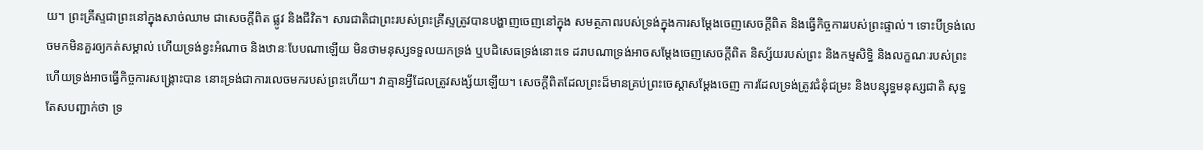យ។ ព្រះគ្រីស្ទជាព្រះនៅក្នុងសាច់ឈាម ជាសេចក្តីពិត ផ្លូវ និងជីវិត។ សារជាតិជាព្រះរបស់ព្រះគ្រីស្ទត្រូវបានបង្ហាញចេញនៅក្នុង សមត្ថភាពរបស់ទ្រង់ក្នុងការសម្ដែងចេញសេចក្តីពិត និងធ្វើកិច្ចការរបស់ព្រះផ្ទាល់។ ទោះបីទ្រង់លេចមកមិនគួរឲ្យកត់សម្គាល់ ហើយទ្រង់ខ្វះអំណាច និងឋានៈបែបណាឡើយ មិនថាមនុស្សទទួលយកទ្រង់ ឬបដិសេធទ្រង់នោះទេ ដរាបណាទ្រង់អាចសម្ដែងចេញសេចក្តីពិត និស្ស័យរបស់ព្រះ និងកម្មសិទ្ធិ និងលក្ខណៈរបស់ព្រះ ហើយទ្រង់អាចធ្វើកិច្ចការសង្រ្គោះបាន នោះទ្រង់ជាការលេចមករបស់ព្រះហើយ។ វាគ្មានអ្វីដែលត្រូវសង្ស័យឡើយ។ សេចក្តីពិតដែលព្រះដ៏មានគ្រប់ព្រះចេស្ដាសម្ដែងចេញ ការដែលទ្រង់ត្រូវជំនុំជម្រះ និងបន្សុទ្ធមនុស្សជាតិ សុទ្ធតែសបញ្ជាក់ថា ទ្រ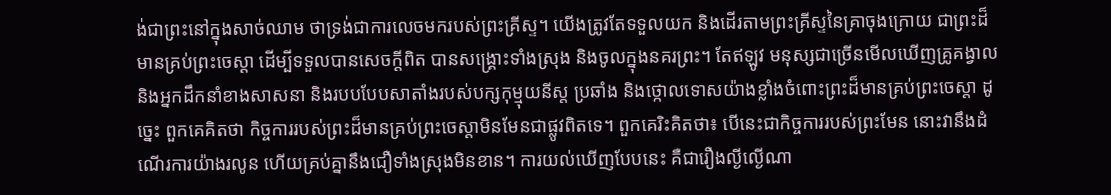ង់ជាព្រះនៅក្នុងសាច់ឈាម ថាទ្រង់ជាការលេចមករបស់ព្រះគ្រីស្ទ។ យើងត្រូវតែទទួលយក និងដើរតាមព្រះគ្រីស្ទនៃគ្រាចុងក្រោយ ជាព្រះដ៏មានគ្រប់ព្រះចេស្ដា ដើម្បីទទួលបានសេចក្តីពិត បានសង្រ្គោះទាំងស្រុង និងចូលក្នុងនគរព្រះ។ តែឥឡូវ មនុស្សជាច្រើនមើលឃើញគ្រូគង្វាល និងអ្នកដឹកនាំខាងសាសនា និងរបបបែបសាតាំងរបស់បក្សកុម្មុយនីស្ត ប្រឆាំង និងថ្កោលទោសយ៉ាងខ្លាំងចំពោះព្រះដ៏មានគ្រប់ព្រះចេស្ដា ដូច្នេះ ពួកគេគិតថា កិច្ចការរបស់ព្រះដ៏មានគ្រប់ព្រះចេស្ដាមិនមែនជាផ្លូវពិតទេ។ ពួកគេរិះគិតថា៖ បើនេះជាកិច្ចការរបស់ព្រះមែន នោះវានឹងដំណើរការយ៉ាងរលូន ហើយគ្រប់គ្នានឹងជឿទាំងស្រុងមិនខាន។ ការយល់ឃើញបែបនេះ គឺជារឿងល្ងីល្ងើណា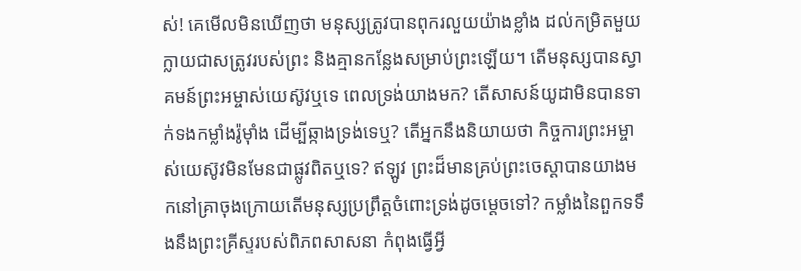ស់! គេមើលមិនឃើញថា មនុស្សត្រូវបានពុករលួយយ៉ាងខ្លាំង ដល់កម្រិតមួយក្លាយជាសត្រូវរបស់ព្រះ និងគ្មានកន្លែងសម្រាប់ព្រះឡើយ។ តើមនុស្សបានស្វាគមន៍ព្រះអម្ចាស់យេស៊ូវឬទេ ពេលទ្រង់យាងមក? តើសាសន៍យូដាមិនបានទាក់ទងកម្លាំងរ៉ូម៉ាំង ដើម្បីឆ្កាងទ្រង់ទេឬ? តើអ្នកនឹងនិយាយថា កិច្ចការព្រះអម្ចាស់យេស៊ូវមិនមែនជាផ្លូវពិតឬទេ? ឥឡូវ ព្រះដ៏មានគ្រប់ព្រះចេស្ដាបានយាងមកនៅគ្រាចុងក្រោយតើមនុស្សប្រព្រឹត្តចំពោះទ្រង់ដូចម្ដេចទៅ? កម្លាំងនៃពួកទទឹងនឹងព្រះគ្រីស្ទរបស់ពិភពសាសនា កំពុងធ្វើអ្វី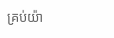គ្រប់យ៉ា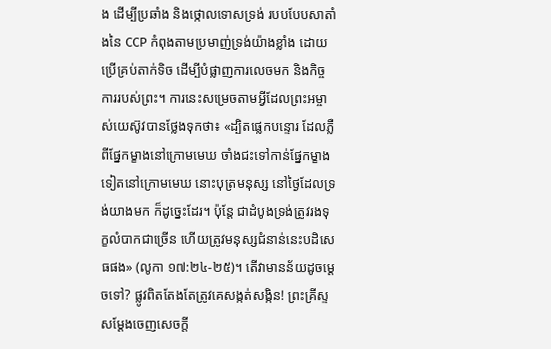ង ដើម្បីប្រឆាំង និងថ្កោលទោសទ្រង់ របបបែបសាតាំងនៃ CCP កំពុងតាមប្រមាញ់ទ្រង់យ៉ាងខ្លាំង ដោយប្រើគ្រប់តាក់ទិច ដើម្បីបំផ្លាញការលេចមក និងកិច្ចការរបស់ព្រះ។ ការនេះសម្រេចតាមអ្វីដែលព្រះអម្ចាស់យេស៊ូវបានថ្លែងទុកថា៖ «ដ្បិតផ្លេកបន្ទោរ ដែលភ្លឺពីផ្នែកម្ខាងនៅក្រោមមេឃ ចាំងជះទៅកាន់ផ្នែកម្ខាងទៀតនៅក្រោមមេឃ នោះបុត្រមនុស្ស នៅថ្ងៃដែលទ្រង់យាងមក ក៏ដូច្នេះដែរ។ ប៉ុន្តែ ជាដំបូងទ្រង់ត្រូវរងទុក្ខលំបាកជាច្រើន ហើយត្រូវមនុស្សជំនាន់នេះបដិសេធផង» (លូកា ១៧:២៤-២៥)។ តើវាមានន័យដូចម្ដេចទៅ? ផ្លូវពិតតែងតែត្រូវគេសង្កត់សង្កិន! ព្រះគ្រីស្ទសម្ដែងចេញសេចក្តី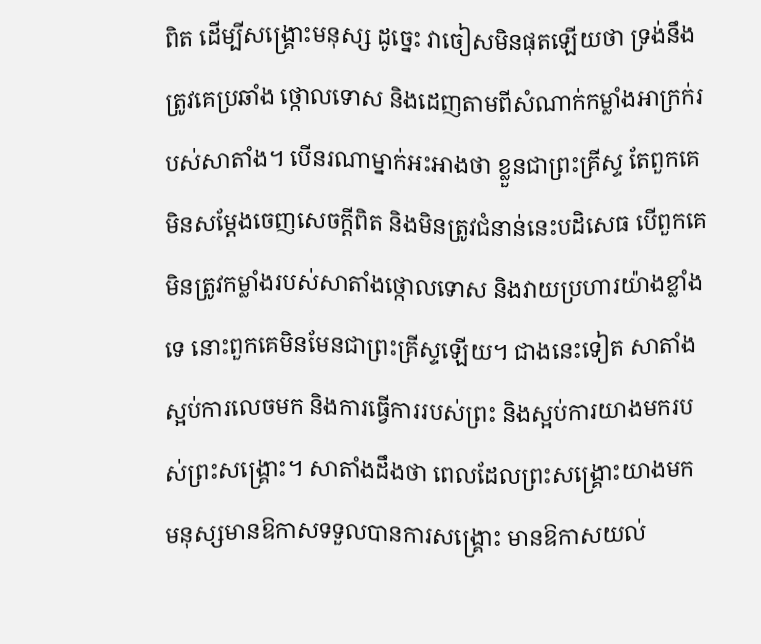ពិត ដើម្បីសង្រ្គោះមនុស្ស ដូច្នេះ វាចៀសមិនផុតឡើយថា ទ្រង់នឹងត្រូវគេប្រឆាំង ថ្កោលទោស និងដេញតាមពីសំណាក់កម្លាំងអាក្រក់របស់សាតាំង។ បើនរណាម្នាក់អះអាងថា ខ្លួនជាព្រះគ្រីស្ទ តែពួកគេមិនសម្ដែងចេញសេចក្តីពិត និងមិនត្រូវជំនាន់នេះបដិសេធ បើពួកគេមិនត្រូវកម្លាំងរបស់សាតាំងថ្កោលទោស និងវាយប្រហារយ៉ាងខ្លាំងទេ នោះពួកគេមិនមែនជាព្រះគ្រីស្ទឡើយ។ ជាងនេះទៀត សាតាំងស្អប់ការលេចមក និងការធ្វើការរបស់ព្រះ និងស្អប់ការយាងមករបស់ព្រះសង្រ្គោះ។ សាតាំងដឹងថា ពេលដែលព្រះសង្រ្គោះយាងមក មនុស្សមានឱកាសទទួលបានការសង្រ្គោះ មានឱកាសយល់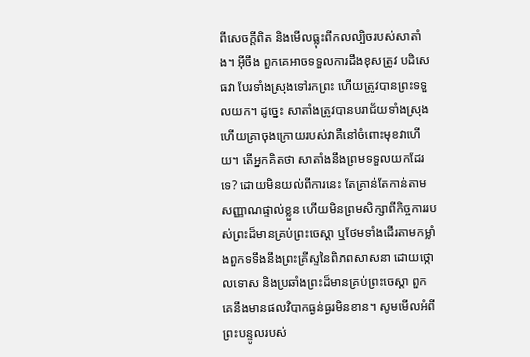ពីសេចក្តីពិត និងមើលធ្លុះពីកលល្បិចរបស់សាតាំង។ អ៊ីចឹង ពួកគេអាចទទួលការដឹងខុសត្រូវ បដិសេធវា បែរទាំងស្រុងទៅរកព្រះ ហើយត្រូវបានព្រះទទួលយក។ ដូច្នេះ សាតាំងត្រូវបានបរាជ័យទាំងស្រុង ហើយគ្រាចុងក្រោយរបស់វាគឺនៅចំពោះមុខវាហើយ។ តើអ្នកគិតថា សាតាំងនឹងព្រមទទួលយកដែរទេ? ដោយមិនយល់ពីការនេះ តែគ្រាន់តែកាន់តាមសញ្ញាណផ្ទាល់ខ្លួន ហើយមិនព្រមសិក្សាពីកិច្ចការរបស់ព្រះដ៏មានគ្រប់ព្រះចេស្ដា ឬថែមទាំងដើរតាមកម្លាំងពួកទទឹងនឹងព្រះគ្រីស្ទនៃពិភពសាសនា ដោយថ្កោលទោស និងប្រឆាំងព្រះដ៏មានគ្រប់ព្រះចេស្ដា ពួកគេនឹងមានផលវិបាកធ្ងន់ធ្ងរមិនខាន។ សូមមើលអំពីព្រះបន្ទូលរបស់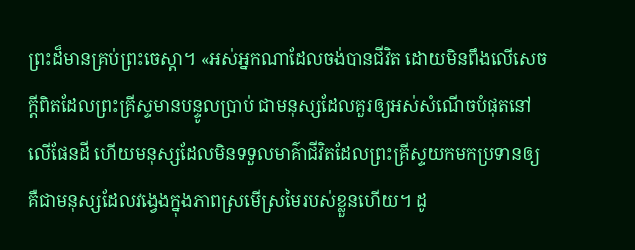ព្រះដ៏មានគ្រប់ព្រះចេស្ដា។ «អស់អ្នកណាដែលចង់បានជីវិត ដោយមិនពឹងលើសេចក្ដីពិតដែលព្រះគ្រីស្ទមានបន្ទូលប្រាប់ ជាមនុស្សដែលគួរឲ្យអស់សំណើចបំផុតនៅលើផែនដី ហើយមនុស្សដែលមិនទទួលមាគ៌ាជីវិតដែលព្រះគ្រីស្ទយកមកប្រទានឲ្យ គឺជាមនុស្សដែលវង្វេងក្នុងភាពស្រមើស្រមៃរបស់ខ្លួនហើយ។ ដូ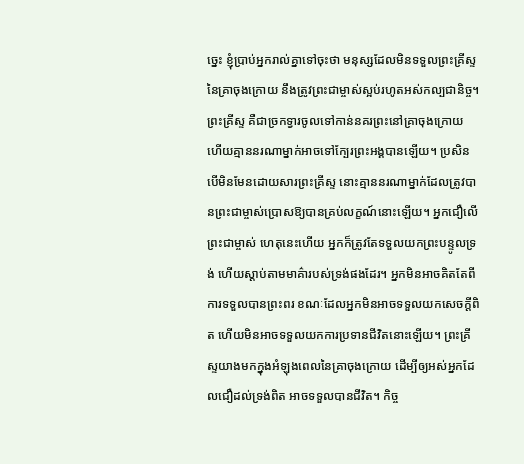ច្នេះ ខ្ញុំប្រាប់អ្នករាល់គ្នាទៅចុះថា មនុស្សដែលមិនទទួលព្រះគ្រីស្ទនៃគ្រាចុងក្រោយ នឹងត្រូវព្រះជាម្ចាស់ស្អប់រហូតអស់កល្បជានិច្ច។ ព្រះគ្រីស្ទ គឺជាច្រកទ្វារចូលទៅកាន់នគរព្រះនៅគ្រាចុងក្រោយ ហើយគ្មាននរណាម្នាក់អាចទៅក្បែរព្រះអង្គបានឡើយ។ ប្រសិនបើមិនមែនដោយសារព្រះគ្រីស្ទ នោះគ្មាននរណាម្នាក់ដែលត្រូវបានព្រះជាម្ចាស់ប្រោសឱ្យបានគ្រប់លក្ខណ៍នោះឡើយ។ អ្នកជឿលើព្រះជាម្ចាស់ ហេតុនេះហើយ អ្នកក៏ត្រូវតែទទួលយកព្រះបន្ទូលទ្រង់ ហើយស្ដាប់តាមមាគ៌ារបស់ទ្រង់ផងដែរ។ អ្នកមិនអាចគិតតែពីការទទួលបានព្រះពរ ខណៈដែលអ្នកមិនអាចទទួលយកសេចក្ដីពិត ហើយមិនអាចទទួលយកការប្រទានជីវិតនោះឡើយ។ ព្រះគ្រីស្ទយាងមកក្នុងអំឡុងពេលនៃគ្រាចុងក្រោយ ដើម្បីឲ្យអស់អ្នកដែលជឿដល់ទ្រង់ពិត អាចទទួលបានជីវិត។ កិច្ច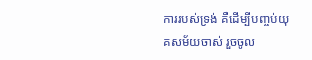ការរបស់ទ្រង់ គឺដើម្បីបញ្ចប់យុគសម័យចាស់ រួចចូល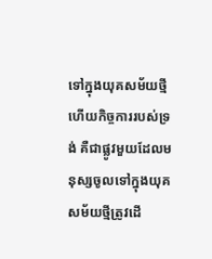ទៅក្នុងយុគសម័យថ្មី ហើយកិច្ចការរបស់ទ្រង់ គឺជាផ្លូវមួយដែលមនុស្សចូលទៅក្នុងយុគសម័យថ្មីត្រូវដើ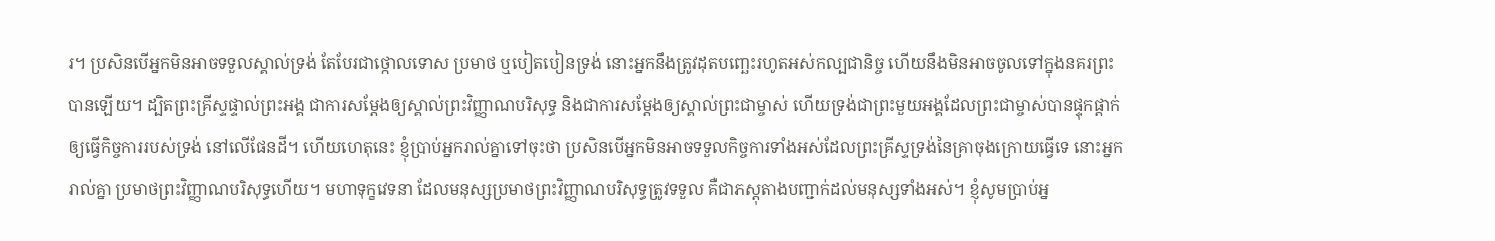រ។ ប្រសិនបើអ្នកមិនអាចទទួលស្គាល់ទ្រង់ តែបែរជាថ្កោលទោស ប្រមាថ ឬបៀតបៀនទ្រង់ នោះអ្នកនឹងត្រូវដុតបញ្ឆេះរហូតអស់កល្បជានិច្ច ហើយនឹងមិនអាចចូលទៅក្នុងនគរព្រះបានឡើយ។ ដ្បិតព្រះគ្រីស្ទផ្ទាល់ព្រះអង្គ ជាការសម្ដែងឲ្យស្គាល់ព្រះវិញ្ញាណបរិសុទ្ធ និងជាការសម្ដែងឲ្យស្គាល់ព្រះជាម្ចាស់ ហើយទ្រង់ជាព្រះមួយអង្គដែលព្រះជាម្ចាស់បានផ្ទុកផ្ដាក់ឲ្យធ្វើកិច្ចការរបស់ទ្រង់ នៅលើផែនដី។ ហើយហេតុនេះ ខ្ញុំប្រាប់អ្នករាល់គ្នាទៅចុះថា ប្រសិនបើអ្នកមិនអាចទទួលកិច្ចការទាំងអស់ដែលព្រះគ្រីស្ទទ្រង់នៃគ្រាចុងក្រោយធ្វើទេ នោះអ្នករាល់គ្នា ប្រមាថព្រះវិញ្ញាណបរិសុទ្ធហើយ។ មហាទុក្ខវេទនា ដែលមនុស្សប្រមាថព្រះវិញ្ញាណបរិសុទ្ធត្រូវទទួល គឺជាភស្ដុតាងបញ្ជាក់ដល់មនុស្សទាំងអស់។ ខ្ញុំសូមប្រាប់អ្ន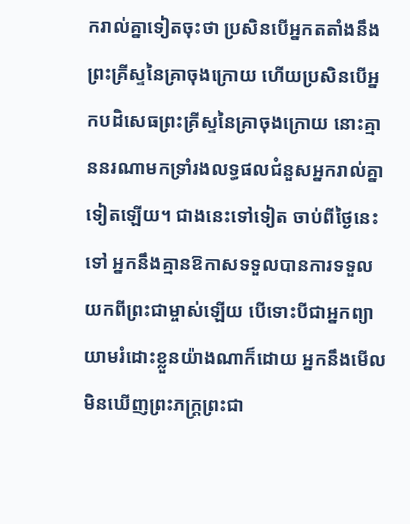ករាល់គ្នាទៀតចុះថា ប្រសិនបើអ្នកតតាំងនឹងព្រះគ្រីស្ទនៃគ្រាចុងក្រោយ ហើយប្រសិនបើអ្នកបដិសេធព្រះគ្រីស្ទនៃគ្រាចុងក្រោយ នោះគ្មាននរណាមកទ្រាំរងលទ្ធផលជំនួសអ្នករាល់គ្នាទៀតឡើយ។ ជាងនេះទៅទៀត ចាប់ពីថ្ងៃនេះទៅ អ្នកនឹងគ្មានឱកាសទទួលបានការទទួលយកពីព្រះជាម្ចាស់ឡើយ បើទោះបីជាអ្នកព្យាយាមរំដោះខ្លួនយ៉ាងណាក៏ដោយ អ្នកនឹងមើលមិនឃើញព្រះភក្ត្រព្រះជា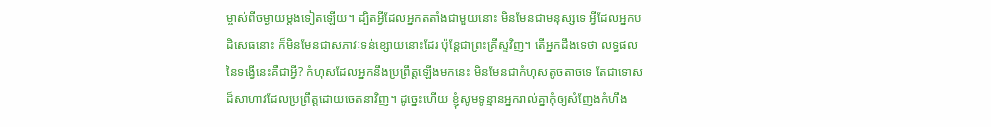ម្ចាស់ពីចម្ងាយម្ដងទៀតឡើយ។ ដ្បិតអ្វីដែលអ្នកតតាំងជាមួយនោះ មិនមែនជាមនុស្សទេ អ្វីដែលអ្នកបដិសេធនោះ ក៏មិនមែនជាសភាវៈទន់ខ្សោយនោះដែរ ប៉ុន្តែជាព្រះគ្រីស្ទវិញ។ តើអ្នកដឹងទេថា លទ្ធផលនៃទង្វើនេះគឺជាអ្វី? កំហុសដែលអ្នកនឹងប្រព្រឹត្តឡើងមកនេះ មិនមែនជាកំហុសតូចតាចទេ តែជាទោសដ៏សាហាវដែលប្រព្រឹត្តដោយចេតនាវិញ។ ដូច្នេះហើយ ខ្ញុំសូមទូន្មានអ្នករាល់គ្នាកុំឲ្យសំញែងកំហឹង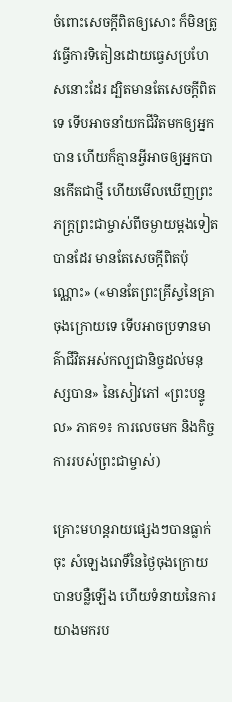ចំពោះសេចក្ដីពិតឲ្យសោះ ក៏មិនត្រូវធ្វើការទិតៀនដោយធ្វេសប្រហែសនោះដែរ ដ្បិតមានតែសេចក្ដីពិតទេ ទើបអាចនាំយកជីវិតមកឲ្យអ្នកបាន ហើយក៏គ្មានអ្វីអាចឲ្យអ្នកបានកើតជាថ្មី ហើយមើលឃើញព្រះភក្ត្រព្រះជាម្ចាស់ពីចម្ងាយម្ដងទៀតបានដែរ មានតែសេចក្ដីពិតប៉ុណ្ណោះ» («មានតែព្រះគ្រីស្ទនៃគ្រាចុងក្រោយទេ ទើបអាចប្រទានមាគ៌ាជីវិតអស់កល្បជានិច្ចដល់មនុស្សបាន» នៃសៀវភៅ «ព្រះបន្ទូល» ភាគ១៖ ការលេចមក និងកិច្ចការរបស់ព្រះជាម្ចាស់)

គ្រោះមហន្តរាយផ្សេងៗបានធ្លាក់ចុះ សំឡេងរោទិ៍នៃថ្ងៃចុងក្រោយបានបន្លឺឡើង ហើយទំនាយនៃការយាងមករប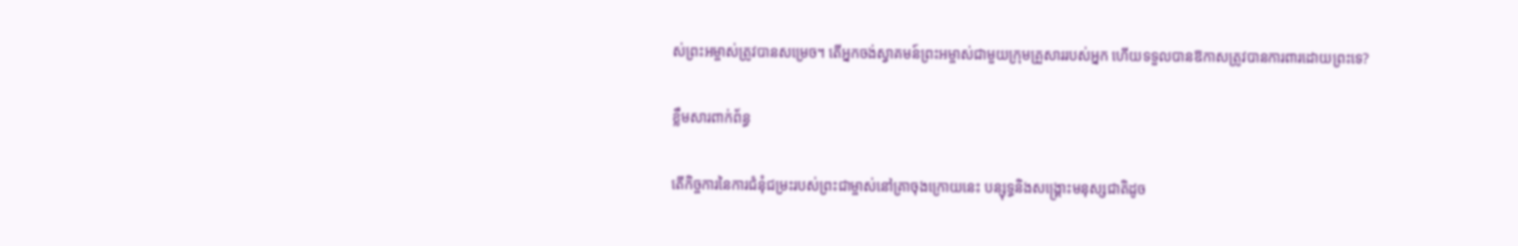ស់ព្រះអម្ចាស់ត្រូវបានសម្រេច។ តើអ្នកចង់ស្វាគមន៍ព្រះអម្ចាស់ជាមួយក្រុមគ្រួសាររបស់អ្នក ហើយទទួលបានឱកាសត្រូវបានការពារដោយព្រះទេ?

ខ្លឹមសារពាក់ព័ន្ធ

តើកិច្ចការនៃការជំនុំជម្រះរបស់ព្រះជាម្ចាស់នៅគ្រាចុងក្រោយនេះ បន្សុទ្ធនិងសង្គ្រោះមនុស្សជាតិដូច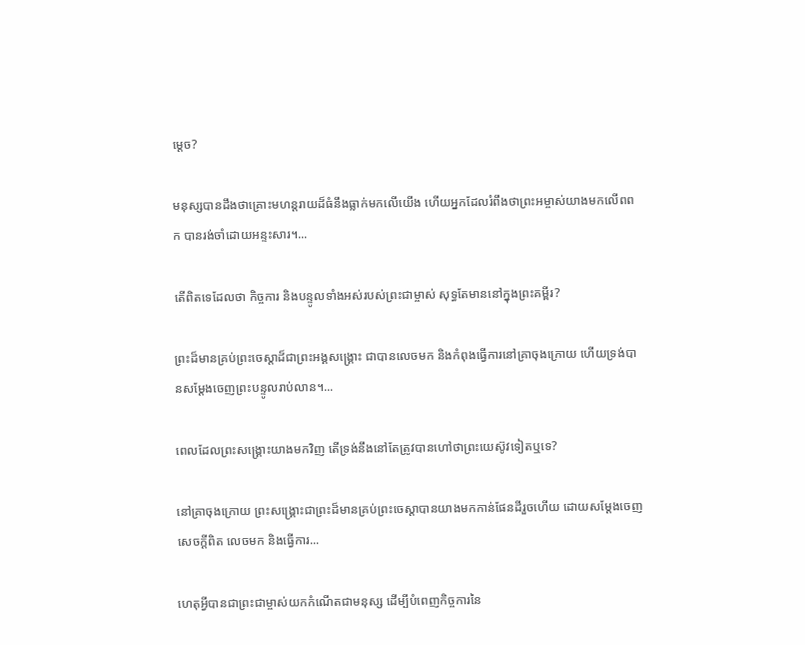ម្ដេច?

មនុស្សបានដឹងថាគ្រោះមហន្តរាយដ៏ធំនឹងធ្លាក់មកលើយើង ហើយអ្នកដែលរំពឹងថាព្រះអម្ចាស់យាងមកលើពពក បានរង់ចាំដោយអន្ទះសារ។...

តើពិតទេដែលថា កិច្ចការ និងបន្ទូលទាំងអស់របស់ព្រះជាម្ចាស់ សុទ្ធតែមាននៅក្នុងព្រះគម្ពីរ?

ព្រះដ៏មានគ្រប់ព្រះចេស្ដាដ៏ជាព្រះអង្គសង្គ្រោះ ជាបានលេចមក និងកំពុងធ្វើការនៅគ្រាចុងក្រោយ ហើយទ្រង់បានសម្ដែងចេញព្រះបន្ទូលរាប់លាន។...

ពេលដែលព្រះសង្រ្គោះយាងមកវិញ តើទ្រង់នឹងនៅតែត្រូវបានហៅថាព្រះយេស៊ូវទៀតឬទេ?

នៅគ្រាចុងក្រោយ ព្រះសង្រ្គោះជាព្រះដ៏មានគ្រប់ព្រះចេស្ដាបានយាងមកកាន់ផែនដីរួចហើយ ដោយសម្ដែងចេញសេចក្តីពិត លេចមក និងធ្វើការ...

ហេតុអ្វីបានជាព្រះជាម្ចាស់យកកំណើតជាមនុស្ស ដើម្បីបំពេញកិច្ចការនៃ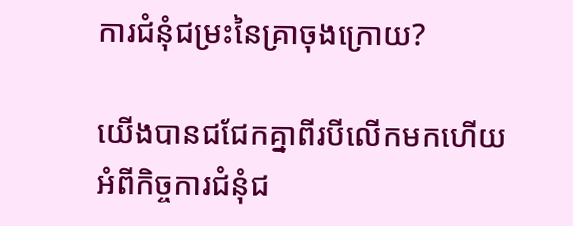ការជំនុំជម្រះនៃគ្រាចុងក្រោយ?

យើងបានជជែកគ្នាពីរបីលើកមកហើយ អំពីកិច្ចការជំនុំជ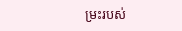ម្រះរបស់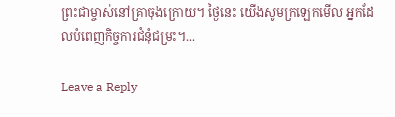ព្រះជាម្ចាស់នៅគ្រាចុងក្រោយ។ ថ្ងៃនេះ យើងសូមក្រឡេកមើល អ្នកដែលបំពេញកិច្ចការជំនុំជម្រះ។...

Leave a Reply